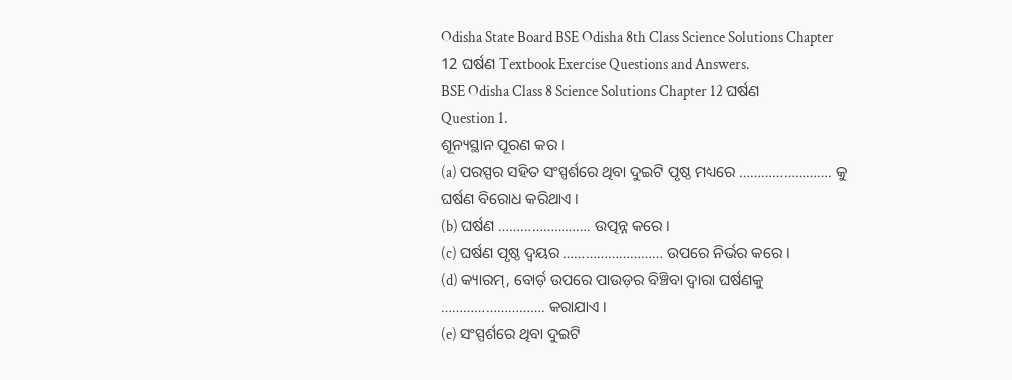Odisha State Board BSE Odisha 8th Class Science Solutions Chapter 12 ଘର୍ଷଣ Textbook Exercise Questions and Answers.
BSE Odisha Class 8 Science Solutions Chapter 12 ଘର୍ଷଣ
Question 1.
ଶୂନ୍ୟସ୍ଥାନ ପୂରଣ କର ।
(a) ପରସ୍ପର ସହିତ ସଂସ୍ପର୍ଶରେ ଥିବା ଦୁଇଟି ପୃଷ୍ଠ ମଧ୍ୟରେ ……………………. କୁ ଘର୍ଷଣ ବିରୋଧ କରିଥାଏ ।
(b) ଘର୍ଷଣ ……………………. ଉତ୍ପନ୍ନ କରେ ।
(c) ଘର୍ଷଣ ପୃଷ୍ଠ ଦ୍ଵୟର ……………………… ଉପରେ ନିର୍ଭର କରେ ।
(d) କ୍ୟାରମ୍, ବୋର୍ଡ଼ ଉପରେ ପାଉଡ଼ର ବିଞ୍ଚିବା ଦ୍ୱାରା ଘର୍ଷଣକୁ ………………………. କରାଯାଏ ।
(e) ସଂସ୍ପର୍ଶରେ ଥିବା ଦୁଇଟି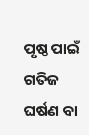ପୃଷ୍ଠ ପାଇଁ ଗତିଜ ଘର୍ଷଣ ବା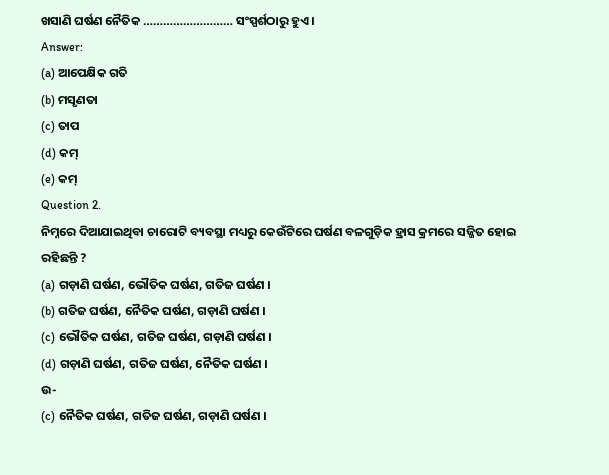ଖସାଣି ଘର୍ଷଣ ନୈତିକ ……………………… ସଂସ୍ପର୍ଶଠାରୁ ହୁଏ ।
Answer:
(a) ଆପେକ୍ଷିକ ଗତି
(b) ମସୃଣତା
(c) ତାପ
(d) କମ୍
(e) କମ୍
Question 2.
ନିମ୍ନରେ ଦିଆଯାଇଥିବା ଚାରୋଟି ବ୍ୟବସ୍ଥା ମଧ୍ୟରୁ କେଉଁଟିରେ ଘର୍ଷଣ ବଳଗୁଡ଼ିକ ହ୍ରାସ କ୍ରମରେ ସଜ୍ଜିତ ହୋଇ ରହିଛନ୍ତି ?
(a) ଗଡ଼ାଣି ଘର୍ଷଣ, ଭୌତିକ ଘର୍ଷଣ, ଗତିଜ ଘର୍ଷଣ ।
(b) ଗତିଜ ଘର୍ଷଣ, ନୈତିକ ଘର୍ଷଣ, ଗଡ଼ାଣି ଘର୍ଷଣ ।
(c) ଭୌତିକ ଘର୍ଷଣ, ଗତିଜ ଘର୍ଷଣ, ଗଡ଼ାଣି ଘର୍ଷଣ ।
(d) ଗଡ଼ାଣି ଘର୍ଷଣ, ଗତିଜ ଘର୍ଷଣ, ନୈତିକ ଘର୍ଷଣ ।
ଉ-
(c) ନୈତିକ ଘର୍ଷଣ, ଗତିଜ ଘର୍ଷଣ, ଗଡ଼ାଣି ଘର୍ଷଣ ।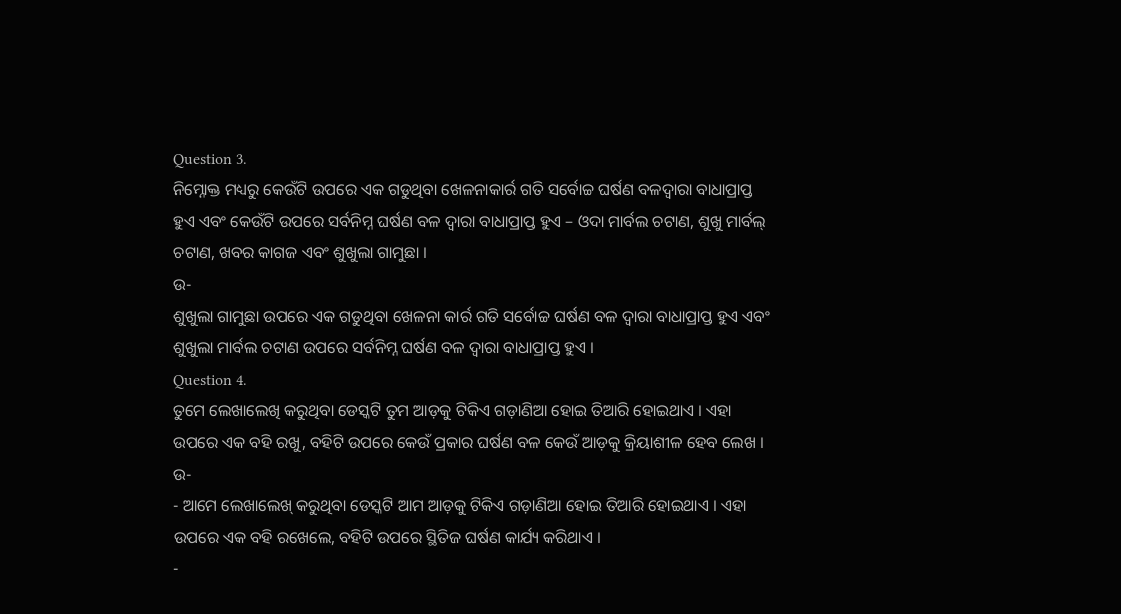Question 3.
ନିମ୍ନୋକ୍ତ ମଧ୍ୟରୁ କେଉଁଟି ଉପରେ ଏକ ଗଡୁଥିବା ଖେଳନାକାର୍ର ଗତି ସର୍ବୋଚ୍ଚ ଘର୍ଷଣ ବଳଦ୍ୱାରା ବାଧାପ୍ରାପ୍ତ ହୁଏ ଏବଂ କେଉଁଟି ଉପରେ ସର୍ବନିମ୍ନ ଘର୍ଷଣ ବଳ ଦ୍ୱାରା ବାଧାପ୍ରାପ୍ତ ହୁଏ – ଓଦା ମାର୍ବଲ ଚଟାଣ, ଶୁଖୁ ମାର୍ବଲ୍ ଚଟାଣ, ଖବର କାଗଜ ଏବଂ ଶୁଖୁଲା ଗାମୁଛା ।
ଉ-
ଶୁଖୁଲା ଗାମୁଛା ଉପରେ ଏକ ଗଡୁଥିବା ଖେଳନା କାର୍ର ଗତି ସର୍ବୋଚ୍ଚ ଘର୍ଷଣ ବଳ ଦ୍ବାରା ବାଧାପ୍ରାପ୍ତ ହୁଏ ଏବଂ ଶୁଖୁଲା ମାର୍ବଲ ଚଟାଣ ଉପରେ ସର୍ବନିମ୍ନ ଘର୍ଷଣ ବଳ ଦ୍ଵାରା ବାଧାପ୍ରାପ୍ତ ହୁଏ ।
Question 4.
ତୁମେ ଲେଖାଲେଖି କରୁଥିବା ଡେସ୍କଟି ତୁମ ଆଡ଼କୁ ଟିକିଏ ଗଡ଼ାଣିଆ ହୋଇ ତିଆରି ହୋଇଥାଏ । ଏହା ଉପରେ ଏକ ବହି ରଖୁ, ବହିଟି ଉପରେ କେଉଁ ପ୍ରକାର ଘର୍ଷଣ ବଳ କେଉଁ ଆଡ଼କୁ କ୍ରିୟାଶୀଳ ହେବ ଲେଖ ।
ଉ-
- ଆମେ ଲେଖାଲେଖ୍ କରୁଥିବା ଡେସ୍କଟି ଆମ ଆଡ଼କୁ ଟିକିଏ ଗଡ଼ାଣିଆ ହୋଇ ତିଆରି ହୋଇଥାଏ । ଏହା ଉପରେ ଏକ ବହି ରଖେଲେ, ବହିଟି ଉପରେ ସ୍ଥିତିଜ ଘର୍ଷଣ କାର୍ଯ୍ୟ କରିଥାଏ ।
-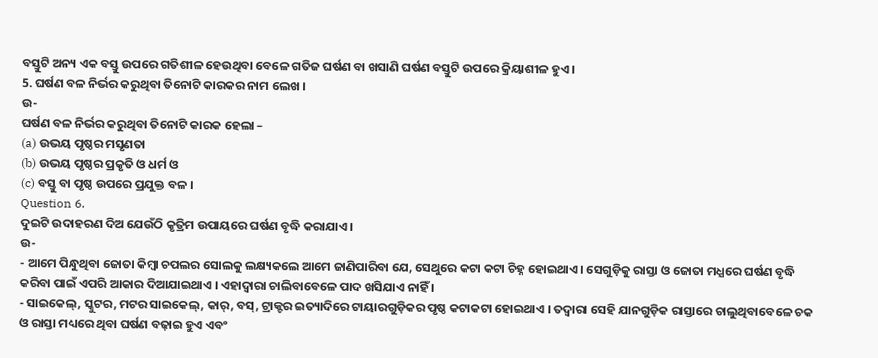ବସ୍ତୁଟି ଅନ୍ୟ ଏକ ବସ୍ତୁ ଉପରେ ଗତିଶୀଳ ହେଉଥିବା ବେଳେ ଗତିଜ ଘର୍ଷଣ ବା ଖସାଣି ଘର୍ଷଣ ବସ୍ତୁଟି ଉପରେ କ୍ରିୟାଶୀଳ ହୁଏ ।
5. ଘର୍ଷଣ ବଳ ନିର୍ଭର କରୁଥିବା ତିନୋଟି କାରକର ନାମ ଲେଖ ।
ଉ-
ଘର୍ଷଣ ବଳ ନିର୍ଭର କରୁଥିବା ତିନୋଟି କାରକ ହେଲା –
(a) ଉଭୟ ପୃଷ୍ଠର ମସୃଣତା
(b) ଉଭୟ ପୃଷ୍ଠର ପ୍ରକୃତି ଓ ଧର୍ମ ଓ
(c) ବସ୍ତୁ ବା ପୃଷ୍ଠ ଉପରେ ପ୍ରଯୁକ୍ତ ବଳ ।
Question 6.
ଦୁଇଟି ଉଦାହରଣ ଦିଅ ଯେଉଁଠି କୃତ୍ରିମ ଉପାୟରେ ଘର୍ଷଣ ବୃଦ୍ଧି କରାଯାଏ ।
ଉ-
- ଆମେ ପିନ୍ଧୁଥିବା ଜୋତା କିମ୍ବା ଚପଲର ସୋଲକୁ ଲକ୍ଷ୍ୟକଲେ ଆମେ ଜାଣିପାରିବା ଯେ, ସେଥୁରେ କଟା କଟା ଚିହ୍ନ ହୋଇଥାଏ । ସେଗୁଡ଼ିକୁ ରାସ୍ତା ଓ ଜୋତା ମଧ୍ଯରେ ଘର୍ଷଣ ବୃଦ୍ଧି କରିବା ପାଇଁ ଏପରି ଆକାର ଦିଆଯାଇଥାଏ । ଏହାଦ୍ଵାରା ଚାଲିବାବେଳେ ପାଦ ଖସିଯାଏ ନାହିଁ ।
- ସାଇକେଲ୍, ସ୍କୁଟର, ମଟର ସାଇକେଲ୍, କାର୍, ବସ୍, ଟ୍ରାକ୍ଟର ଇତ୍ୟାଦିରେ ଟାୟାରଗୁଡ଼ିକର ପୃଷ୍ଠ କଟାକଟା ହୋଇଥାଏ । ତଦ୍ବାରା ସେହି ଯାନଗୁଡ଼ିକ ରାସ୍ତାରେ ଚାଲୁଥିବାବେଳେ ଚକ ଓ ରାସ୍ତା ମଧ୍ୟରେ ଥିବା ଘର୍ଷଣ ବଢ଼ାଇ ହୁଏ ଏବଂ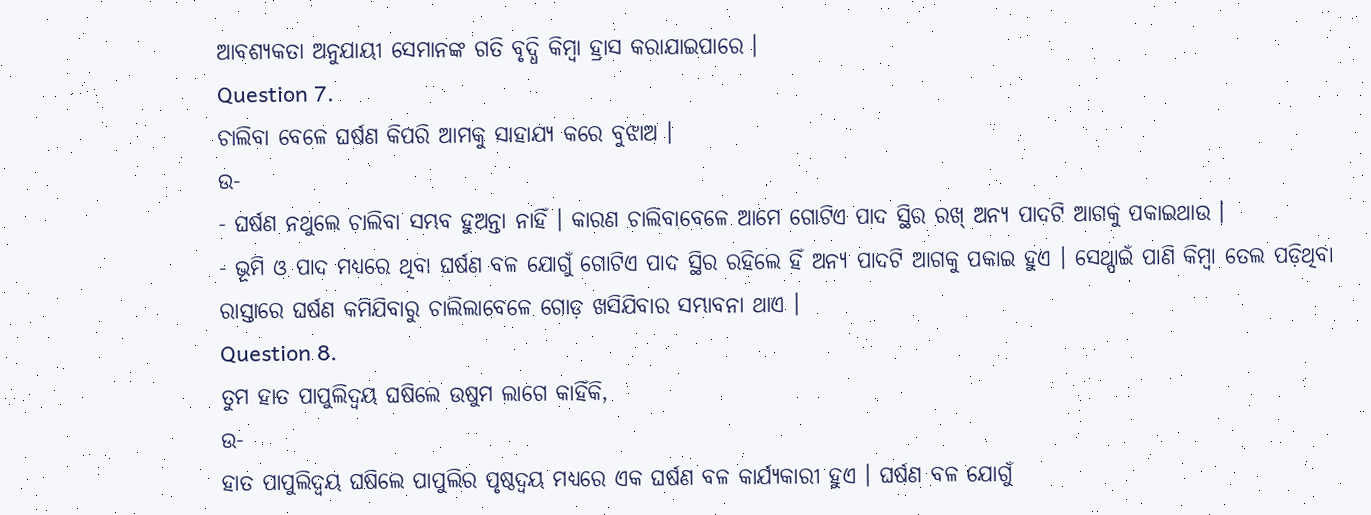ଆବଶ୍ୟକତା ଅନୁଯାୟୀ ସେମାନଙ୍କ ଗତି ବୃଦ୍ଧି କିମ୍ବା ହ୍ରାସ କରାଯାଇପାରେ ।
Question 7.
ଚାଲିବା ବେଳେ ଘର୍ଷଣ କିପରି ଆମକୁ ସାହାଯ୍ୟ କରେ ବୁଝାଅ ।
ଉ-
- ଘର୍ଷଣ ନଥୁଲେ ଚାଲିବା ସମ୍ଭବ ହୁଅନ୍ତା ନାହିଁ । କାରଣ ଚାଲିବାବେଳେ ଆମେ ଗୋଟିଏ ପାଦ ସ୍ଥିର ରଖ୍ ଅନ୍ୟ ପାଦଟି ଆଗକୁ ପକାଇଥାଉ ।
- ଭୂମି ଓ ପାଦ ମଧ୍ୟରେ ଥିବା ଘର୍ଷଣ ବଳ ଯୋଗୁଁ ଗୋଟିଏ ପାଦ ସ୍ଥିର ରହିଲେ ହିଁ ଅନ୍ୟ ପାଦଟି ଆଗକୁ ପକାଇ ହୁଏ । ସେଥ୍ପାଇଁ ପାଣି କିମ୍ବା ତେଲ ପଡ଼ିଥିବା ରାସ୍ତାରେ ଘର୍ଷଣ କମିଯିବାରୁ ଚାଲିଲାବେଳେ ଗୋଡ଼ ଖସିଯିବାର ସମ୍ଭାବନା ଥାଏ ।
Question 8.
ତୁମ ହାତ ପାପୁଲିଦ୍ଵୟ ଘଷିଲେ ଉଷୁମ ଲାଗେ କାହିଁକି,
ଉ-
ହାତ ପାପୁଲିଦ୍ବୟ ଘଷିଲେ ପାପୁଲିର ପୃଷ୍ଠଦ୍ଵୟ ମଧ୍ଯରେ ଏକ ଘର୍ଷଣ ବଳ କାର୍ଯ୍ୟକାରୀ ହୁଏ । ଘର୍ଷଣ ବଳ ଯୋଗୁଁ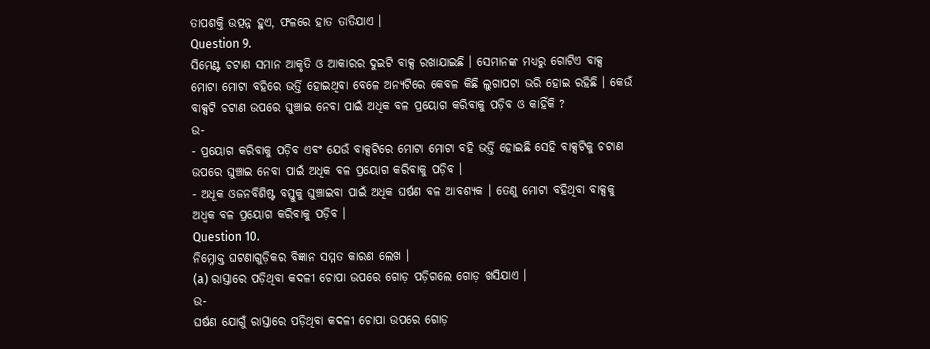ତାପଶକ୍ତି ଉତ୍ପନ୍ନ ହୁଏ, ଫଳରେ ହାତ ତାତିଯାଏ ।
Question 9.
ସିମେଣ୍ଟ ଚଟାଣ ସମାନ ଆକୃତି ଓ ଆକାରର ଦୁଇଟି ବାକ୍ସ ରଖାଯାଇଛି । ସେମାନଙ୍କ ମଧ୍ୟରୁ ଗୋଟିଏ ବାକ୍ସ ମୋଟା ମୋଟା ବହିରେ ଭର୍ତ୍ତି ହୋଇଥିବା ବେଳେ ଅନ୍ୟଟିରେ କେବଳ କିଛି ଲୁଗାପଟା ଭରି ହୋଇ ରହିଛି । କେଉଁ ବାକ୍ସଟି ଚଟାଣ ଉପରେ ଘୁଞ୍ଚାଇ ନେବା ପାଇଁ ଅଧିକ ବଳ ପ୍ରୟୋଗ କରିବାକୁ ପଡ଼ିବ ଓ କାହିଁକି ?
ଉ-
- ପ୍ରୟୋଗ କରିବାକୁ ପଡ଼ିବ ଏବଂ ଯେଉଁ ବାକ୍ସଟିରେ ମୋଟା ମୋଟା ବହି ଭର୍ତ୍ତି ହୋଇଛି ସେହି ବାକ୍ସଟିକୁ ଚଟାଣ ଉପରେ ଘୁଞ୍ଚାଇ ନେବା ପାଇଁ ଅଧିକ ବଳ ପ୍ରୟୋଗ କରିବାକୁ ପଡ଼ିବ ।
- ଅଧୂକ ଓଜନବିଶିଷ୍ଟ ବସ୍ତୁକୁ ଘୁଞ୍ଚାଇବା ପାଇଁ ଅଧିକ ଘର୍ଷଣ ବଳ ଆବଶ୍ୟକ । ତେଣୁ ମୋଟା ବହିଥିବା ବାକ୍ସକୁ ଅଧ୍ବକ ବଳ ପ୍ରୟୋଗ କରିବାକୁ ପଡ଼ିବ ।
Question 10.
ନିମ୍ନୋକ୍ତ ଘଟଣାଗୁଡ଼ିକର ବିଜ୍ଞାନ ସମ୍ମତ କାରଣ ଲେଖ ।
(a) ରାସ୍ତାରେ ପଡ଼ିଥିବା କଦଳୀ ଚୋପା ଉପରେ ଗୋଡ଼ ପଡ଼ିଗଲେ ଗୋଡ଼ ଖସିଯାଏ ।
ଉ-
ଘର୍ଷଣ ଯୋଗୁଁ ରାସ୍ତାରେ ପଡ଼ିଥିବା କଦଳୀ ଚୋପା ଉପରେ ଗୋଡ଼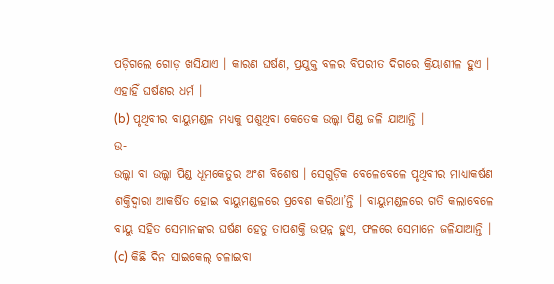ପଡ଼ିଗଲେ ଗୋଡ଼ ଖସିଯାଏ । କାରଣ ଘର୍ଷଣ, ପ୍ରଯୁକ୍ତ ବଳର ବିପରୀତ ଦିଗରେ କ୍ରିୟାଶୀଳ ହୁଏ । ଏହାହିଁ ଘର୍ଷଣର ଧର୍ମ ।
(b) ପୃଥିବୀର ବାୟୁମଣ୍ଡଳ ମଧ୍ୟକୁ ପଶୁଥିବା କେତେକ ଉଲ୍କା ପିଣ୍ଡ ଜଳି ଯାଆନ୍ତି ।
ଉ-
ଉଲ୍କା ବା ଉଲ୍କା ପିଣ୍ଡ ଧୂମକେତୁର ଅଂଶ ବିଶେଷ । ସେଗୁଡ଼ିକ ବେଳେବେଳେ ପୃଥିବୀର ମାଧ୍ୟାକର୍ଷଣ ଶକ୍ତିଦ୍ୱାରା ଆକର୍ଷିତ ହୋଇ ବାୟୁମଣ୍ଡଳରେ ପ୍ରବେଶ କରିଥା’ନ୍ତି । ବାୟୁମଣ୍ଡଳରେ ଗତି କଲାବେଳେ ବାୟୁ ସହିତ ସେମାନଙ୍କର ଘର୍ଷଣ ହେତୁ ତାପଶକ୍ତି ଉତ୍ପନ୍ନ ହୁଏ, ଫଳରେ ସେମାନେ ଜଳିଯାଆନ୍ତି ।
(c) କିଛି ଦିନ ସାଇକେଲ୍ ଚଳାଇବା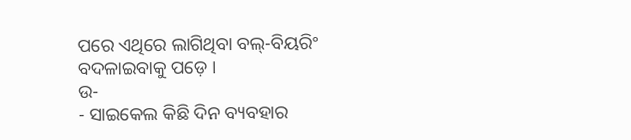ପରେ ଏଥିରେ ଲାଗିଥିବା ବଲ୍-ବିୟରିଂ ବଦଳାଇବାକୁ ପଡ଼େ ।
ଉ-
- ସାଇକେଲ କିଛି ଦିନ ବ୍ୟବହାର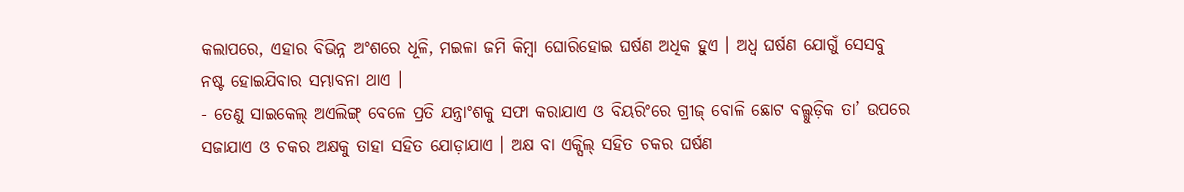କଲାପରେ, ଏହାର ବିଭିନ୍ନ ଅଂଶରେ ଧୂଳି, ମଇଳା ଜମି କିମ୍ବା ଘୋରିହୋଇ ଘର୍ଷଣ ଅଧିକ ହୁଏ । ଅଧ୍ୱ ଘର୍ଷଣ ଯୋଗୁଁ ସେସବୁ ନଷ୍ଟ ହୋଇଯିବାର ସମ୍ଭାବନା ଥାଏ ।
- ତେଣୁ ସାଇକେଲ୍ ଅଏଲିଙ୍ଗ୍ ବେଳେ ପ୍ରତି ଯନ୍ତ୍ରାଂଶକୁ ସଫା କରାଯାଏ ଓ ବିୟରିଂରେ ଗ୍ରୀଜ୍ ବୋଳି ଛୋଟ ବଲ୍ଗୁଡ଼ିକ ତା’ ଉପରେ ସଜାଯାଏ ଓ ଚକର ଅକ୍ଷକୁ ତାହା ସହିତ ଯୋଡ଼ାଯାଏ । ଅକ୍ଷ ବା ଏକ୍ସିଲ୍ ସହିତ ଚକର ଘର୍ଷଣ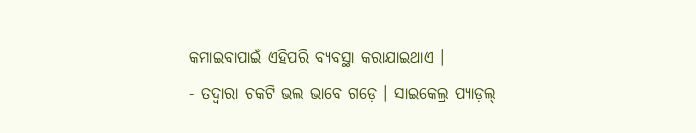କମାଇବାପାଇଁ ଏହିପରି ବ୍ୟବସ୍ଥା କରାଯାଇଥାଏ ।
- ତଦ୍ବାରା ଚକଟି ଭଲ ଭାବେ ଗଡ଼େ । ସାଇକେଲ୍ର ପ୍ୟାଡ଼ଲ୍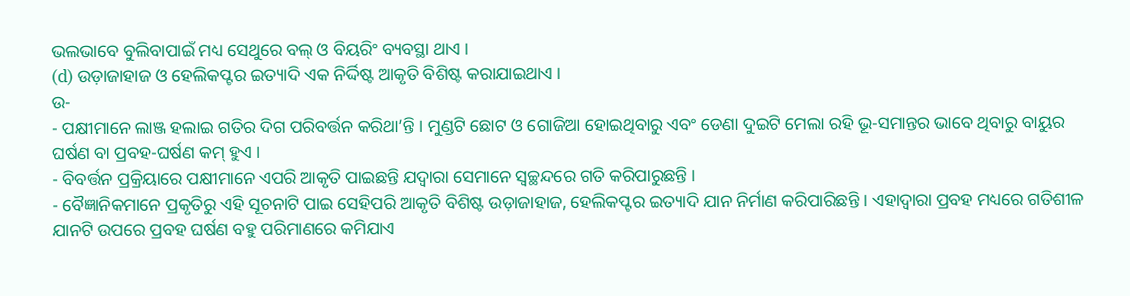ଭଲଭାବେ ବୁଲିବାପାଇଁ ମଧ୍ୟ ସେଥୁରେ ବଲ୍ ଓ ବିୟରିଂ ବ୍ୟବସ୍ଥା ଥାଏ ।
(d) ଉଡ଼ାଜାହାଜ ଓ ହେଲିକପ୍ଟର ଇତ୍ୟାଦି ଏକ ନିର୍ଦ୍ଦିଷ୍ଟ ଆକୃତି ବିଶିଷ୍ଟ କରାଯାଇଥାଏ ।
ଉ-
- ପକ୍ଷୀମାନେ ଲାଞ୍ଜ ହଲାଇ ଗତିର ଦିଗ ପରିବର୍ତ୍ତନ କରିଥା’ନ୍ତି । ମୁଣ୍ଡଟି ଛୋଟ ଓ ଗୋଜିଆ ହୋଇଥିବାରୁ ଏବଂ ଡେଣା ଦୁଇଟି ମେଲା ରହି ଭୂ-ସମାନ୍ତର ଭାବେ ଥିବାରୁ ବାୟୁର ଘର୍ଷଣ ବା ପ୍ରବହ-ଘର୍ଷଣ କମ୍ ହୁଏ ।
- ବିବର୍ତ୍ତନ ପ୍ରକ୍ରିୟାରେ ପକ୍ଷୀମାନେ ଏପରି ଆକୃତି ପାଇଛନ୍ତି ଯଦ୍ବାରା ସେମାନେ ସ୍ବଚ୍ଛନ୍ଦରେ ଗତି କରିପାରୁଛନ୍ତି ।
- ବୈଜ୍ଞାନିକମାନେ ପ୍ରକୃତିରୁ ଏହି ସୂଚନାଟି ପାଇ ସେହିପରି ଆକୃତି ବିଶିଷ୍ଟ ଉଡ଼ାଜାହାଜ, ହେଲିକପ୍ଟର ଇତ୍ୟାଦି ଯାନ ନିର୍ମାଣ କରିପାରିଛନ୍ତି । ଏହାଦ୍ଵାରା ପ୍ରବହ ମଧ୍ୟରେ ଗତିଶୀଳ ଯାନଟି ଉପରେ ପ୍ରବହ ଘର୍ଷଣ ବହୁ ପରିମାଣରେ କମିଯାଏ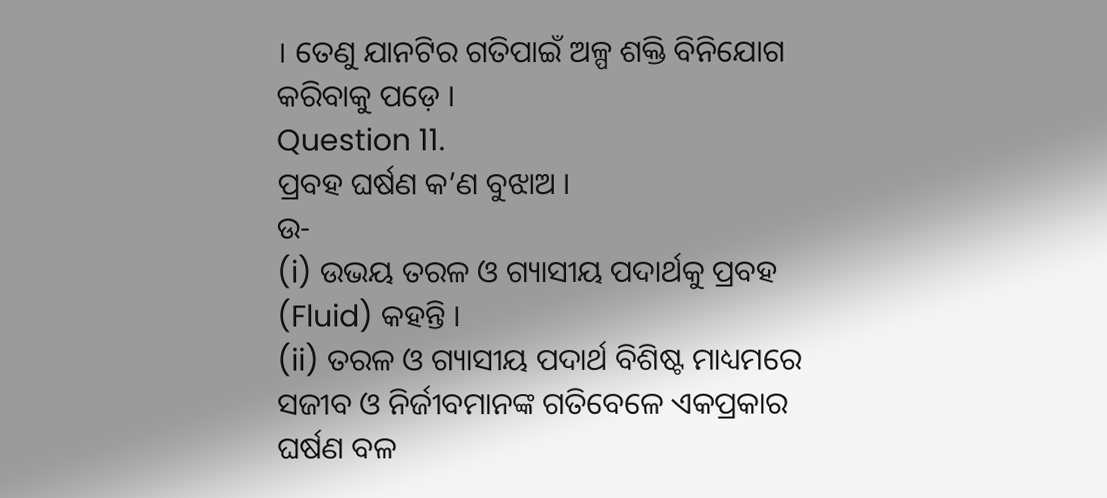। ତେଣୁ ଯାନଟିର ଗତିପାଇଁ ଅଳ୍ପ ଶକ୍ତି ବିନିଯୋଗ କରିବାକୁ ପଡ଼େ ।
Question 11.
ପ୍ରବହ ଘର୍ଷଣ କ’ଣ ବୁଝାଅ ।
ଉ-
(i) ଉଭୟ ତରଳ ଓ ଗ୍ୟାସୀୟ ପଦାର୍ଥକୁ ପ୍ରବହ (Fluid) କହନ୍ତି ।
(ii) ତରଳ ଓ ଗ୍ୟାସୀୟ ପଦାର୍ଥ ବିଶିଷ୍ଟ ମାଧ୍ୟମରେ ସଜୀବ ଓ ନିର୍ଜୀବମାନଙ୍କ ଗତିବେଳେ ଏକପ୍ରକାର ଘର୍ଷଣ ବଳ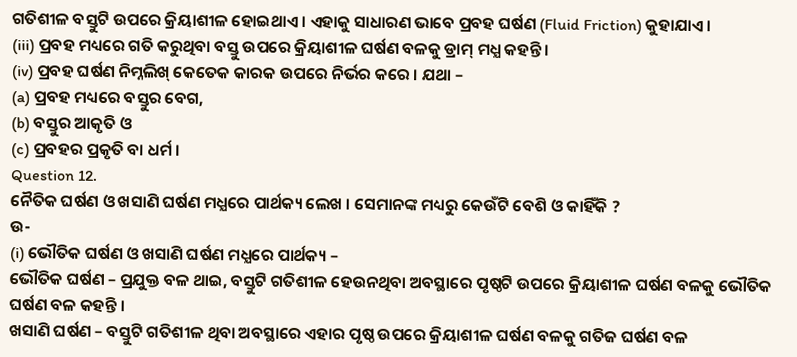ଗତିଶୀଳ ବସ୍ତୁଟି ଉପରେ କ୍ରିୟାଶୀଳ ହୋଇଥାଏ । ଏହାକୁ ସାଧାରଣ ଭାବେ ପ୍ରବହ ଘର୍ଷଣ (Fluid Friction) କୁହାଯାଏ ।
(iii) ପ୍ରବହ ମଧ୍ୟରେ ଗତି କରୁଥିବା ବସ୍ତୁ ଉପରେ କ୍ରିୟାଶୀଳ ଘର୍ଷଣ ବଳକୁ ଡ୍ରାମ୍ ମଧ୍ଯ କହନ୍ତି ।
(iv) ପ୍ରବହ ଘର୍ଷଣ ନିମ୍ନଲିଖ୍ କେତେକ କାରକ ଉପରେ ନିର୍ଭର କରେ । ଯଥା –
(a) ପ୍ରବହ ମଧ୍ୟରେ ବସ୍ତୁର ବେଗ,
(b) ବସ୍ତୁର ଆକୃତି ଓ
(c) ପ୍ରବହର ପ୍ରକୃତି ବା ଧର୍ମ ।
Question 12.
ନୈତିକ ଘର୍ଷଣ ଓ ଖସାଣି ଘର୍ଷଣ ମଧ୍ଯରେ ପାର୍ଥକ୍ୟ ଲେଖ । ସେମାନଙ୍କ ମଧ୍ୟରୁ କେଉଁଟି ବେଶି ଓ କାହିଁକି ?
ଉ-
(i) ଭୌତିକ ଘର୍ଷଣ ଓ ଖସାଣି ଘର୍ଷଣ ମଧ୍ଯରେ ପାର୍ଥକ୍ୟ –
ଭୌତିକ ଘର୍ଷଣ – ପ୍ରଯୁକ୍ତ ବଳ ଥାଇ, ବସ୍ତୁଟି ଗତିଶୀଳ ହେଉନଥିବା ଅବସ୍ଥାରେ ପୃଷ୍ଠଟି ଉପରେ କ୍ରିୟାଶୀଳ ଘର୍ଷଣ ବଳକୁ ଭୌତିକ ଘର୍ଷଣ ବଳ କହନ୍ତି ।
ଖସାଣି ଘର୍ଷଣ – ବସ୍ତୁଟି ଗତିଶୀଳ ଥିବା ଅବସ୍ଥାରେ ଏହାର ପୃଷ୍ଠ ଉପରେ କ୍ରିୟାଶୀଳ ଘର୍ଷଣ ବଳକୁ ଗତିଜ ଘର୍ଷଣ ବଳ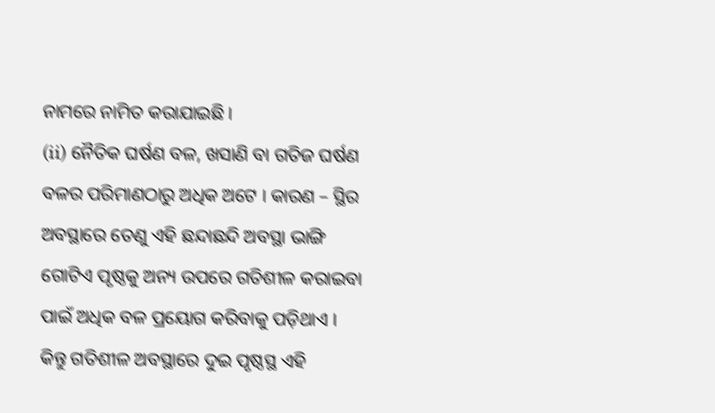ନାମରେ ନାମିତ କରାଯାଇଛି ।
(ii) ନୈତିକ ଘର୍ଷଣ ବଳ, ଖସାଣି ବା ଗତିଜ ଘର୍ଷଣ ବଳର ପରିମାଣଠାରୁ ଅଧିକ ଅଟେ । କାରଣ – ସ୍ଥିର ଅବସ୍ଥାରେ ତେଣୁ ଏହି ଛନ୍ଦାଛନ୍ଦି ଅବସ୍ଥା ଭାଙ୍ଗି ଗୋଟିଏ ପୃଷ୍ଠକୁ ଅନ୍ୟ ଉପରେ ଗତିଶୀଳ କରାଇବା ପାଇଁ ଅଧିକ ବଳ ପ୍ରୟୋଗ କରିବାକୁ ପଡ଼ିଥାଏ । କିନ୍ତୁ ଗତିଶୀଳ ଅବସ୍ଥାରେ ଦୁଇ ପୃଷ୍ଠସ୍ଥ ଏହି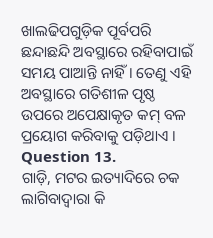ଖାଲଢିପଗୁଡ଼ିକ ପୂର୍ବପରି ଛନ୍ଦାଛନ୍ଦି ଅବସ୍ଥାରେ ରହିବାପାଇଁ ସମୟ ପାଆନ୍ତି ନାହିଁ । ତେଣୁ ଏହି ଅବସ୍ଥାରେ ଗତିଶୀଳ ପୃଷ୍ଠ ଉପରେ ଅପେକ୍ଷାକୃତ କମ୍ ବଳ ପ୍ରୟୋଗ କରିବାକୁ ପଡ଼ିଥାଏ ।
Question 13.
ଗାଡ଼ି, ମଟର ଇତ୍ୟାଦିରେ ଚକ ଲାଗିବାଦ୍ୱାରା କି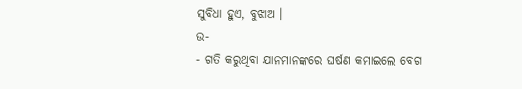ସୁବିଧା ହୁଏ, ବୁଝାଅ ।
ଉ-
- ଗତି କରୁଥିବା ଯାନମାନଙ୍କରେ ଘର୍ଷଣ କମାଇଲେ ବେଗ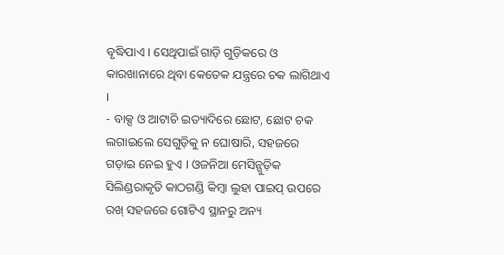ବୃଦ୍ଧିପାଏ । ସେଥିପାଇଁ ଗାଡ଼ି ଗୁଡ଼ିକରେ ଓ କାରଖାନାରେ ଥିବା କେତେକ ଯନ୍ତ୍ରରେ ଚକ ଲାଗିଥାଏ ।
- ବାକ୍ସ ଓ ଆଟାଚି ଇତ୍ୟାଦିରେ ଛୋଟ, ଛୋଟ ଚକ ଲଗାଇଲେ ସେଗୁଡ଼ିକୁ ନ ଘୋଷାରି, ସହଜରେ ଗଡ଼ାଇ ନେଇ ହୁଏ । ଓଜନିଆ ମେସିନ୍ଗୁଡ଼ିକ ସିଲିଣ୍ଡରାକୃତି କାଠଗଣ୍ଡି କିମ୍ବା ଲୁହା ପାଇପ୍ ଉପରେ ରଖ୍ ସହଜରେ ଗୋଟିଏ ସ୍ଥାନରୁ ଅନ୍ୟ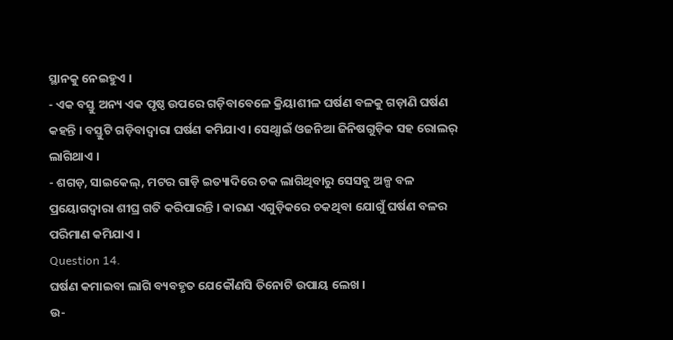ସ୍ଥାନକୁ ନେଇହୁଏ ।
- ଏକ ବସ୍ତୁ ଅନ୍ୟ ଏକ ପୃଷ୍ଠ ଉପରେ ଗଡ଼ିବାବେଳେ କ୍ରିୟାଶୀଳ ଘର୍ଷଣ ବଳକୁ ଗଡ଼ାଣି ଘର୍ଷଣ କହନ୍ତି । ବସ୍ତୁଟି ଗଡ଼ିବାଦ୍ଵାରା ଘର୍ଷଣ କମିଯାଏ । ସେଥ୍ପାଇଁ ଓଜନିଆ ଜିନିଷଗୁଡ଼ିକ ସହ ରୋଲର୍ ଲାଗିଥାଏ ।
- ଶଗଡ଼, ସାଇକେଲ୍, ମଟର ଗାଡ଼ି ଇତ୍ୟାଦିରେ ଚକ ଲାଗିଥିବାରୁ ସେସବୁ ଅଳ୍ପ ବଳ ପ୍ରୟୋଗଦ୍ଵାରା ଶୀଘ୍ର ଗତି କରିପାରନ୍ତି । କାରଣ ଏଗୁଡ଼ିକରେ ଚକଥିବା ଯୋଗୁଁ ଘର୍ଷଣ ବଳର ପରିମାଣ କମିଯାଏ ।
Question 14.
ଘର୍ଷଣ କମାଇବା ଲାଗି ବ୍ୟବହୃତ ଯେକୌଣସି ତିନୋଟି ଉପାୟ ଲେଖ ।
ଉ-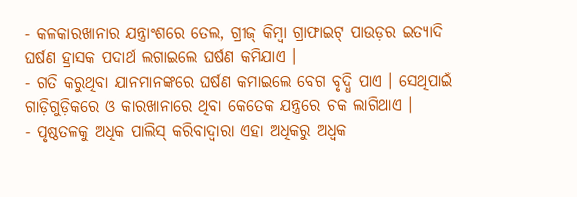- କଳକାରଖାନାର ଯନ୍ତ୍ରାଂଶରେ ତେଲ, ଗ୍ରୀଜ୍ କିମ୍ବା ଗ୍ରାଫାଇଟ୍ ପାଉଡ଼ର ଇତ୍ୟାଦି ଘର୍ଷଣ ହ୍ରାସକ ପଦାର୍ଥ ଲଗାଇଲେ ଘର୍ଷଣ କମିଯାଏ ।
- ଗତି କରୁଥିବା ଯାନମାନଙ୍କରେ ଘର୍ଷଣ କମାଇଲେ ବେଗ ବୃଦ୍ଧି ପାଏ । ସେଥିପାଇଁ ଗାଡ଼ିଗୁଡ଼ିକରେ ଓ କାରଖାନାରେ ଥିବା କେତେକ ଯନ୍ତ୍ରରେ ଚକ ଲାଗିଥାଏ ।
- ପୃଷ୍ଠତଳକୁ ଅଧିକ ପାଲିସ୍ କରିବାଦ୍ୱାରା ଏହା ଅଧିକରୁ ଅଧ୍ବକ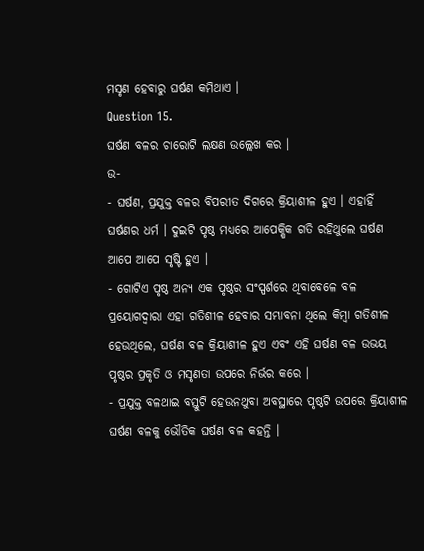ମସୃଣ ହେବାରୁ ଘର୍ଷଣ କମିଥାଏ ।
Question 15.
ଘର୍ଷଣ ବଳର ଚାରୋଟି ଲକ୍ଷଣ ଉଲ୍ଲେଖ କର ।
ଉ-
- ଘର୍ଷଣ, ପ୍ରଯୁକ୍ତ ବଳର ବିପରୀତ ଦିଗରେ କ୍ରିୟାଶୀଳ ହୁଏ । ଏହାହିଁ ଘର୍ଷଣର ଧର୍ମ । ଦୁଇଟି ପୃଷ୍ଠ ମଧ୍ଯରେ ଆପେକ୍ଷିକ ଗତି ରହିଥୁଲେ ଘର୍ଷଣ ଆପେ ଆପେ ସୃଷ୍ଟି ହୁଏ ।
- ଗୋଟିଏ ପୃଷ୍ଠ ଅନ୍ୟ ଏକ ପୃଷ୍ଠର ସଂସ୍ପର୍ଶରେ ଥିବାବେଳେ ବଳ ପ୍ରୟୋଗଦ୍ଵାରା ଏହା ଗତିଶୀଳ ହେବାର ସମ୍ଭାବନା ଥିଲେ କିମ୍ବା ଗତିଶୀଳ ହେଉଥିଲେ, ଘର୍ଷଣ ବଳ କ୍ରିୟାଶୀଳ ହୁଏ ଏବଂ ଏହି ଘର୍ଷଣ ବଳ ଉଭୟ ପୃଷ୍ଠର ପ୍ରକୃତି ଓ ମସୃଣତା ଉପରେ ନିର୍ଭର କରେ ।
- ପ୍ରଯୁକ୍ତ ବଳଥାଇ ବସ୍ତୁଟି ହେଉନଥୁବା ଅବସ୍ଥାରେ ପୃଷ୍ଠଟି ଉପରେ କ୍ରିୟାଶୀଳ ଘର୍ଷଣ ବଳକୁ ଭୌତିକ ଘର୍ଷଣ ବଳ କହନ୍ତି ।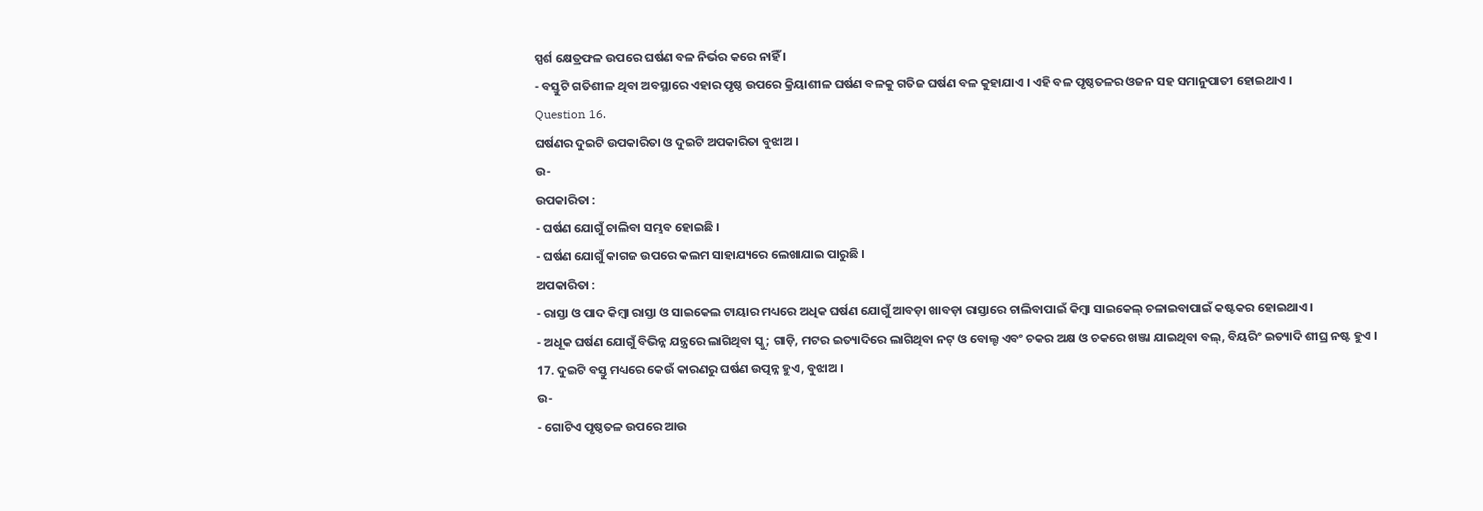ସ୍ପର୍ଶ କ୍ଷେତ୍ରଫଳ ଉପରେ ଘର୍ଷଣ ବଳ ନିର୍ଭର କରେ ନାହିଁ ।
- ବସ୍ତୁଟି ଗତିଶୀଳ ଥିବା ଅବସ୍ଥାରେ ଏହାର ପୃଷ୍ଠ ଉପରେ କ୍ରିୟାଶୀଳ ଘର୍ଷଣ ବଳକୁ ଗତିଜ ଘର୍ଷଣ ବଳ କୁହାଯାଏ । ଏହି ବଳ ପୃଷ୍ଠତଳର ଓଜନ ସହ ସମାନୁପାତୀ ହୋଇଥାଏ ।
Question 16.
ଘର୍ଷଣର ଦୁଇଟି ଉପକାରିତା ଓ ଦୁଇଟି ଅପକାରିତା ବୁଝାଅ ।
ଉ-
ଉପକାରିତା :
- ଘର୍ଷଣ ଯୋଗୁଁ ଚାଲିବା ସମ୍ଭବ ହୋଇଛି ।
- ଘର୍ଷଣ ଯୋଗୁଁ କାଗଜ ଉପରେ କଲମ ସାହାଯ୍ୟରେ ଲେଖାଯାଇ ପାରୁଛି ।
ଅପକାରିତା :
- ରାସ୍ତା ଓ ପାଦ କିମ୍ବା ରାସ୍ତା ଓ ସାଇକେଲ ଟାୟାର ମଧ୍ୟରେ ଅଧିକ ଘର୍ଷଣ ଯୋଗୁଁ ଆବଡ଼ା ଖାବଡ଼ା ରାସ୍ତାରେ ଚାଲିବାପାଇଁ କିମ୍ବା ସାଇକେଲ୍ ଚଳାଇବାପାଇଁ କଷ୍ଟକର ହୋଇଥାଏ ।
- ଅଧୂକ ଘର୍ଷଣ ଯୋଗୁଁ ବିଭିନ୍ନ ଯନ୍ତ୍ରରେ ଲାଗିଥିବା ସ୍କୁ; ଗାଡ଼ି, ମଟର ଇତ୍ୟାଦିରେ ଲାଗିଥିବା ନଟ୍ ଓ ବୋଲ୍ଟ ଏବଂ ଚକର ଅକ୍ଷ ଓ ଚକରେ ଖଞ୍ଜା ଯାଇଥିବା ବଲ୍, ବିୟରିଂ ଇତ୍ୟାଦି ଶୀଘ୍ର ନଷ୍ଟ ହୁଏ ।
17. ଦୁଇଟି ବସ୍ତୁ ମଧ୍ୟରେ କେଉଁ କାରଣରୁ ଘର୍ଷଣ ଉତ୍ପନ୍ନ ହୁଏ, ବୁଝାଅ ।
ଉ-
- ଗୋଟିଏ ପୃଷ୍ଠତଳ ଉପରେ ଆଉ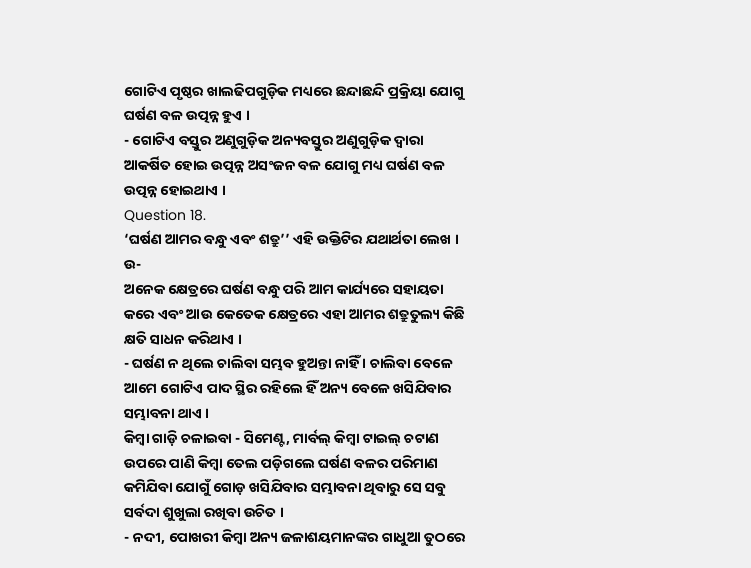ଗୋଟିଏ ପୃଷ୍ଠର ଖାଲଢିପଗୁଡ଼ିକ ମଧ୍ୟରେ ଛନ୍ଦାଛନ୍ଦି ପ୍ରକ୍ରିୟା ଯୋଗୁ ଘର୍ଷଣ ବଳ ଉତ୍ପନ୍ନ ହୁଏ ।
- ଗୋଟିଏ ବସ୍ତୁର ଅଣୁଗୁଡ଼ିକ ଅନ୍ୟବସ୍ତୁର ଅଣୁଗୁଡ଼ିକ ଦ୍ବାରା ଆକର୍ଷିତ ହୋଇ ଉତ୍ପନ୍ନ ଅସଂଜନ ବଳ ଯୋଗୁ ମଧ୍ୟ ଘର୍ଷଣ ବଳ ଉତ୍ପନ୍ନ ହୋଇଥାଏ ।
Question 18.
‘ଘର୍ଷଣ ଆମର ବନ୍ଧୁ ଏବଂ ଶତ୍ରୁ’’ ଏହି ଉକ୍ତିଟିର ଯଥାର୍ଥତା ଲେଖ ।
ଉ-
ଅନେକ କ୍ଷେତ୍ରରେ ଘର୍ଷଣ ବନ୍ଧୁ ପରି ଆମ କାର୍ଯ୍ୟରେ ସହାୟତା କରେ ଏବଂ ଆଉ କେତେକ କ୍ଷେତ୍ରରେ ଏହା ଆମର ଶତ୍ରୁତୁଲ୍ୟ କିଛି କ୍ଷତି ସାଧନ କରିଥାଏ ।
- ଘର୍ଷଣ ନ ଥିଲେ ଚାଲିବା ସମ୍ଭବ ହୁଅନ୍ତା ନାହିଁ । ଚାଲିବା ବେଳେ ଆମେ ଗୋଟିଏ ପାଦ ସ୍ଥିର ରହିଲେ ହିଁ ଅନ୍ୟ ବେଳେ ଖସିଯିବାର ସମ୍ଭାବନା ଥାଏ ।
କିମ୍ବା ଗାଡ଼ି ଚଳାଇବା - ସିମେଣ୍ଟ, ମାର୍ବଲ୍ କିମ୍ବା ଟାଇଲ୍ ଚଟାଣ ଉପରେ ପାଣି କିମ୍ବା ତେଲ ପଡ଼ିଗଲେ ଘର୍ଷଣ ବଳର ପରିମାଣ କମିଯିବା ଯୋଗୁଁ ଗୋଡ଼ ଖସିଯିବାର ସମ୍ଭାବନା ଥିବାରୁ ସେ ସବୁ ସର୍ବଦା ଶୁଖୁଲା ରଖିବା ଉଚିତ ।
- ନଦୀ, ପୋଖରୀ କିମ୍ବା ଅନ୍ୟ ଜଳାଶୟମାନଙ୍କର ଗାଧୁଆ ତୁଠରେ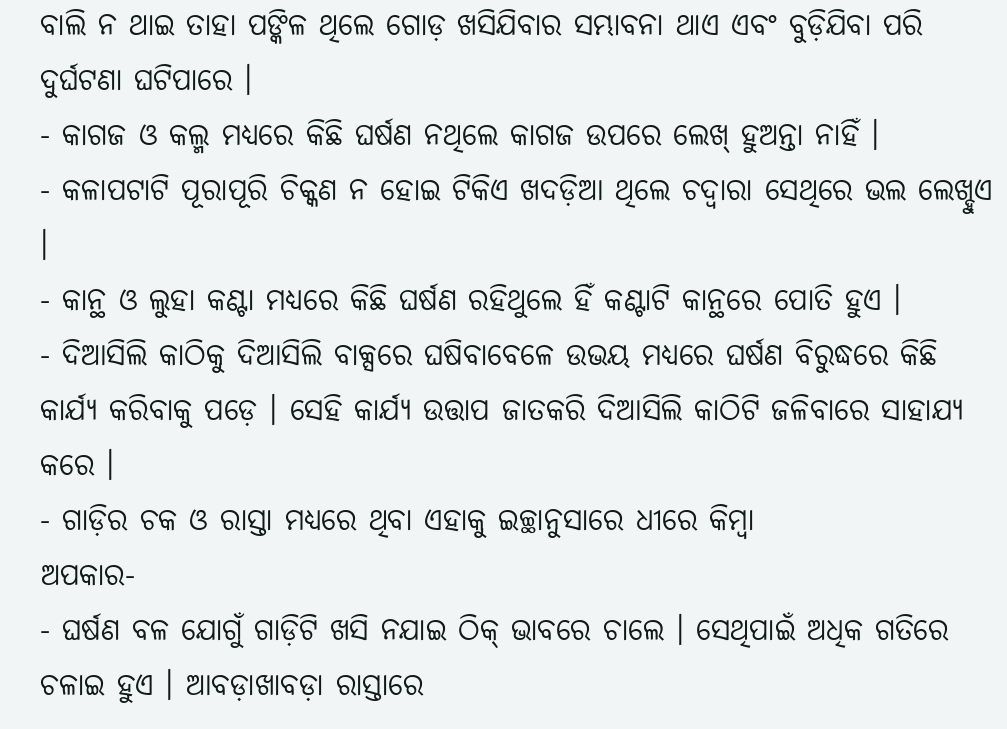ବାଲି ନ ଥାଇ ତାହା ପଙ୍କିଳ ଥିଲେ ଗୋଡ଼ ଖସିଯିବାର ସମ୍ଭାବନା ଥାଏ ଏବଂ ବୁଡ଼ିଯିବା ପରି ଦୁର୍ଘଟଣା ଘଟିପାରେ ।
- କାଗଜ ଓ କଲ୍ମ ମଧ୍ୟରେ କିଛି ଘର୍ଷଣ ନଥିଲେ କାଗଜ ଉପରେ ଲେଖ୍ ହୁଅନ୍ତା ନାହିଁ ।
- କଳାପଟାଟି ପୂରାପୂରି ଚିକ୍କଣ ନ ହୋଇ ଟିକିଏ ଖଦଡ଼ିଆ ଥିଲେ ଚଦ୍ଵାରା ସେଥିରେ ଭଲ ଲେଖ୍ହୁଏ ।
- କାନ୍ଥ ଓ ଲୁହା କଣ୍ଟା ମଧ୍ୟରେ କିଛି ଘର୍ଷଣ ରହିଥୁଲେ ହିଁ କଣ୍ଟାଟି କାନ୍ଥରେ ପୋତି ହୁଏ ।
- ଦିଆସିଲି କାଠିକୁ ଦିଆସିଲି ବାକ୍ସରେ ଘଷିବାବେଳେ ଉଭୟ ମଧ୍ଯରେ ଘର୍ଷଣ ବିରୁଦ୍ଧରେ କିଛି କାର୍ଯ୍ୟ କରିବାକୁ ପଡ଼େ । ସେହି କାର୍ଯ୍ୟ ଉତ୍ତାପ ଜାତକରି ଦିଆସିଲି କାଠିଟି ଜଳିବାରେ ସାହାଯ୍ୟ କରେ ।
- ଗାଡ଼ିର ଚକ ଓ ରାସ୍ତା ମଧ୍ୟରେ ଥିବା ଏହାକୁ ଇଚ୍ଛାନୁସାରେ ଧୀରେ କିମ୍ବା
ଅପକାର-
- ଘର୍ଷଣ ବଳ ଯୋଗୁଁ ଗାଡ଼ିଟି ଖସି ନଯାଇ ଠିକ୍ ଭାବରେ ଚାଲେ । ସେଥିପାଇଁ ଅଧିକ ଗତିରେ ଚଳାଇ ହୁଏ । ଆବଡ଼ାଖାବଡ଼ା ରାସ୍ତାରେ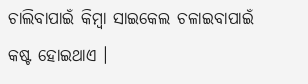ଚାଲିବାପାଇଁ କିମ୍ବା ସାଇକେଲ ଚଳାଇବାପାଇଁ କଷ୍ଟ ହୋଇଥାଏ ।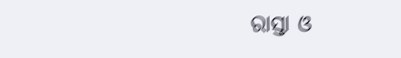ରାସ୍ତା ଓ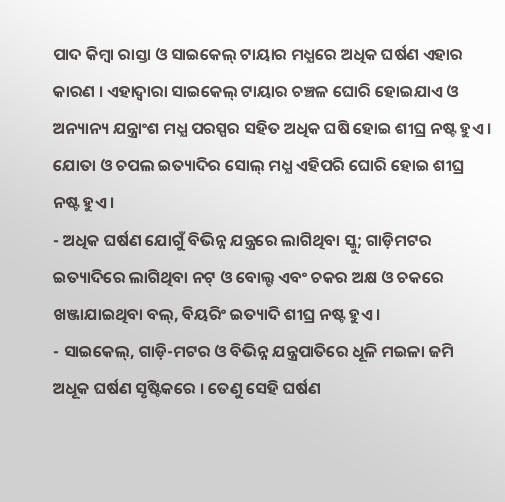ପାଦ କିମ୍ବା ରାସ୍ତା ଓ ସାଇକେଲ୍ ଟାୟାର ମଧ୍ଯରେ ଅଧିକ ଘର୍ଷଣ ଏହାର କାରଣ । ଏହାଦ୍ଵାରା ସାଇକେଲ୍ ଟାୟାର ଚଞ୍ଚଳ ଘୋରି ହୋଇଯାଏ ଓ ଅନ୍ୟାନ୍ୟ ଯନ୍ତ୍ରାଂଶ ମଧ୍ଯ ପରସ୍ପର ସହିତ ଅଧିକ ଘଷି ହୋଇ ଶୀଘ୍ର ନଷ୍ଟ ହୁଏ । ଯୋତା ଓ ଚପଲ ଇତ୍ୟାଦିର ସୋଲ୍ ମଧ୍ଯ ଏହିପରି ଘୋରି ହୋଇ ଶୀଘ୍ର ନଷ୍ଟ ହୁଏ ।
- ଅଧିକ ଘର୍ଷଣ ଯୋଗୁଁ ବିଭିନ୍ନ ଯନ୍ତ୍ରରେ ଲାଗିଥିବା ସ୍କୁ; ଗାଡ଼ିମଟର ଇତ୍ୟାଦିରେ ଲାଗିଥିବା ନଟ୍ ଓ ବୋଲ୍ଟ ଏବଂ ଚକର ଅକ୍ଷ ଓ ଚକରେ ଖଞ୍ଜାଯାଇଥିବା ବଲ୍, ବିୟରିଂ ଇତ୍ୟାଦି ଶୀଘ୍ର ନଷ୍ଟ ହୁଏ ।
- ସାଇକେଲ୍, ଗାଡ଼ି-ମଟର ଓ ବିଭିନ୍ନ ଯନ୍ତ୍ରପାତିରେ ଧୂଳି ମଇଳା ଜମି ଅଧୂକ ଘର୍ଷଣ ସୃଷ୍ଟିକରେ । ତେଣୁ ସେହି ଘର୍ଷଣ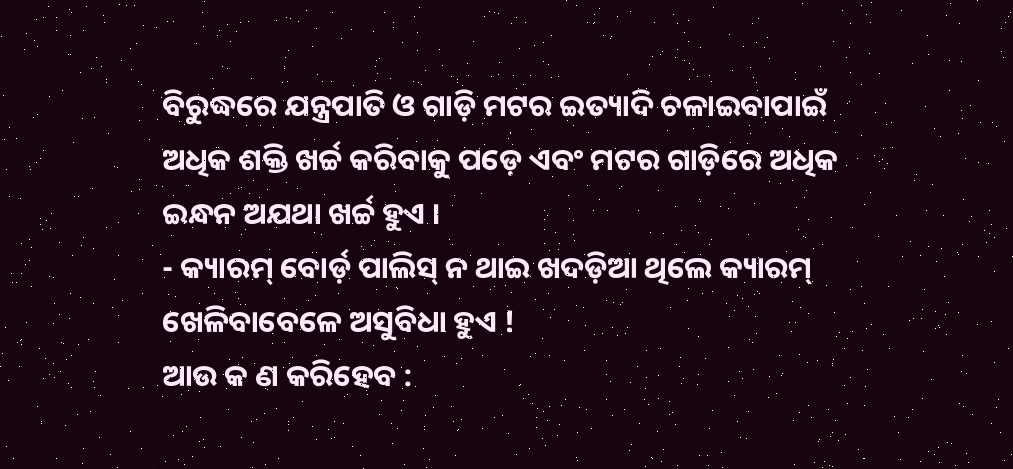ବିରୁଦ୍ଧରେ ଯନ୍ତ୍ରପାତି ଓ ଗାଡ଼ି ମଟର ଇତ୍ୟାଦି ଚଳାଇବାପାଇଁ ଅଧିକ ଶକ୍ତି ଖର୍ଚ୍ଚ କରିବାକୁ ପଡ଼େ ଏବଂ ମଟର ଗାଡ଼ିରେ ଅଧିକ ଇନ୍ଧନ ଅଯଥା ଖର୍ଚ୍ଚ ହୁଏ ।
- କ୍ୟାରମ୍ ବୋର୍ଡ଼ ପାଲିସ୍ ନ ଥାଇ ଖଦଡ଼ିଆ ଥିଲେ କ୍ୟାରମ୍ ଖେଳିବାବେଳେ ଅସୁବିଧା ହୁଏ !
ଆଉ କ ଣ କରିହେବ :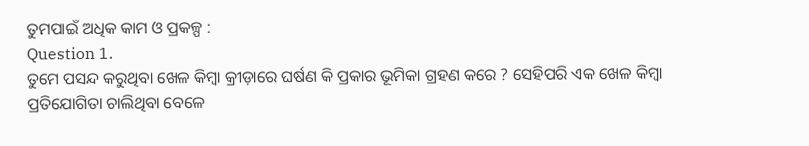ତୁମପାଇଁ ଅଧିକ କାମ ଓ ପ୍ରକଳ୍ପ :
Question 1.
ତୁମେ ପସନ୍ଦ କରୁଥିବା ଖେଳ କିମ୍ବା କ୍ରୀଡ଼ାରେ ଘର୍ଷଣ କି ପ୍ରକାର ଭୂମିକା ଗ୍ରହଣ କରେ ? ସେହିପରି ଏକ ଖେଳ କିମ୍ବା ପ୍ରତିଯୋଗିତା ଚାଲିଥିବା ବେଳେ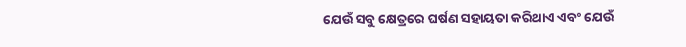ଯେଉଁ ସବୁ କ୍ଷେତ୍ରରେ ଘର୍ଷଣ ସହାୟତା କରିଥାଏ ଏବଂ ଯେଉଁ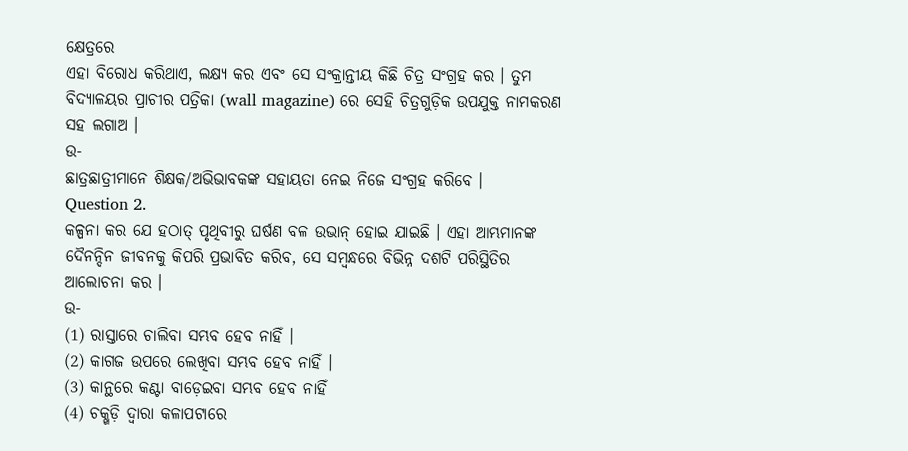କ୍ଷେତ୍ରରେ
ଏହା ବିରୋଧ କରିଥାଏ, ଲକ୍ଷ୍ୟ କର ଏବଂ ସେ ସଂକ୍ରାନ୍ତୀୟ କିଛି ଚିତ୍ର ସଂଗ୍ରହ କର । ତୁମ ବିଦ୍ୟାଳୟର ପ୍ରାଚୀର ପତ୍ରିକା (wall magazine) ରେ ସେହି ଚିତ୍ରଗୁଡ଼ିକ ଉପଯୁକ୍ତ ନାମକରଣ ସହ ଲଗାଅ ।
ଉ-
ଛାତ୍ରଛାତ୍ରୀମାନେ ଶିକ୍ଷକ/ଅଭିଭାବକଙ୍କ ସହାୟତା ନେଇ ନିଜେ ସଂଗ୍ରହ କରିବେ ।
Question 2.
କଳ୍ପନା କର ଯେ ହଠାତ୍ ପୃଥିବୀରୁ ଘର୍ଷଣ ବଳ ଉଭାନ୍ ହୋଇ ଯାଇଛି । ଏହା ଆମ୍ଭମାନଙ୍କ ଦୈନନ୍ଦିନ ଜୀବନକୁ କିପରି ପ୍ରଭାବିତ କରିବ, ସେ ସମ୍ବନ୍ଧରେ ବିଭିନ୍ନ ଦଶଟି ପରିସ୍ଥିତିର ଆଲୋଚନା କର ।
ଉ-
(1) ରାସ୍ତାରେ ଚାଲିବା ସମ୍ଭବ ହେବ ନାହିଁ ।
(2) କାଗଜ ଉପରେ ଲେଖିବା ସମ୍ଭବ ହେବ ନାହିଁ ।
(3) କାନ୍ଥରେ କଣ୍ଟା ବାଡ଼େଇବା ସମ୍ଭବ ହେବ ନାହିଁ
(4) ଚକ୍ଖଡ଼ି ଦ୍ବାରା କଳାପଟାରେ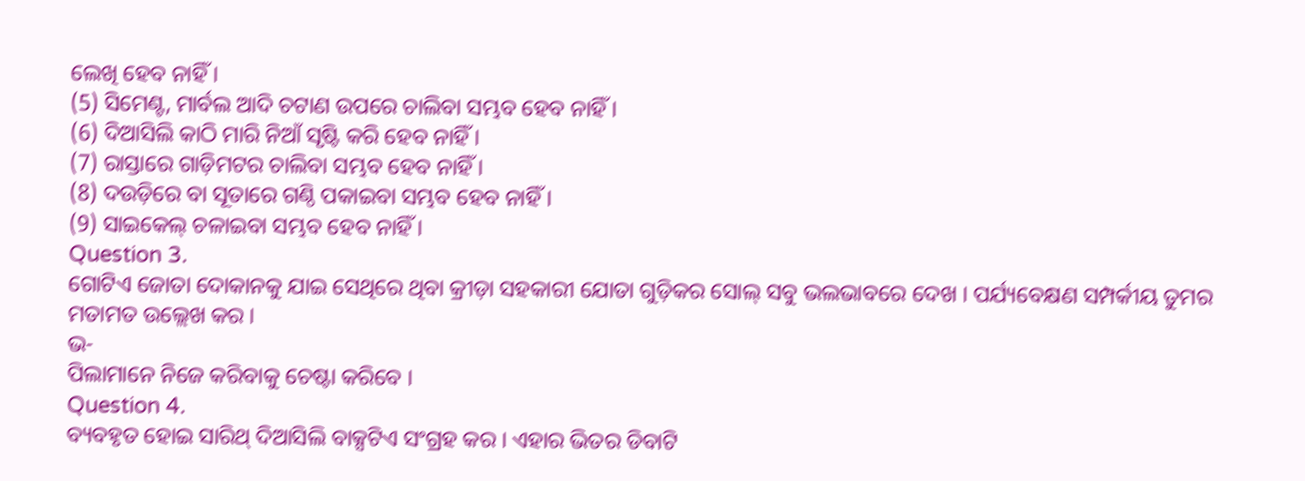ଲେଖି ହେବ ନାହିଁ ।
(5) ସିମେଣ୍ଟ, ମାର୍ବଲ ଆଦି ଚଟାଣ ଉପରେ ଚାଲିବା ସମ୍ଭବ ହେବ ନାହିଁ ।
(6) ଦିଆସିଲି କାଠି ମାରି ନିଆଁ ସୃଷ୍ଟି କରି ହେବ ନାହିଁ ।
(7) ରାସ୍ତାରେ ଗାଡ଼ିମଟର ଚାଲିବା ସମ୍ଭବ ହେବ ନାହିଁ ।
(8) ଦଉଡ଼ିରେ ବା ସୂତାରେ ଗଣ୍ଠି ପକାଇବା ସମ୍ଭବ ହେବ ନାହିଁ ।
(9) ସାଇକେଲ୍ ଚଳାଇବା ସମ୍ଭବ ହେବ ନାହିଁ ।
Question 3.
ଗୋଟିଏ ଜୋତା ଦୋକାନକୁ ଯାଇ ସେଥିରେ ଥିବା କ୍ରୀଡ଼ା ସହକାରୀ ଯୋତା ଗୁଡ଼ିକର ସୋଲ୍ ସବୁ ଭଲଭାବରେ ଦେଖ । ପର୍ଯ୍ୟବେକ୍ଷଣ ସମ୍ପର୍କୀୟ ତୁମର ମତାମତ ଉଲ୍ଲେଖ କର ।
ଭ-
ପିଲାମାନେ ନିଜେ କରିବାକୁ ଚେଷ୍ଟା କରିବେ ।
Question 4.
ବ୍ୟବହୃତ ହୋଇ ସାରିଥ୍ ଦିଆସିଲି ବାକ୍ସଟିଏ ସଂଗ୍ରହ କର । ଏହାର ଭିତର ଡିବାଟି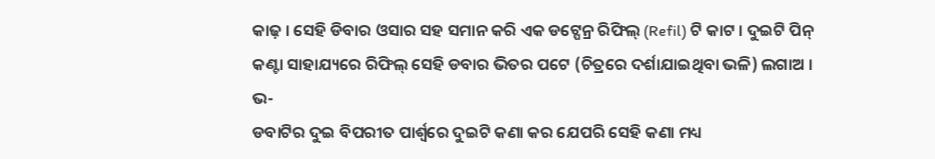କାଢ଼ । ସେହି ଡିବାର ଓସାର ସହ ସମାନ କରି ଏକ ଡଟ୍ପେନ୍ର ରିଫିଲ୍ (Refil) ଟି କାଟ । ଦୁଇଟି ପିନ୍ କଣ୍ଟା ସାହାଯ୍ୟରେ ରିଫିଲ୍ ସେହି ଡବାର ଭିତର ପଟେ (ଚିତ୍ରରେ ଦର୍ଶାଯାଇଥିବା ଭଳି) ଲଗାଅ ।
ଭ-
ଡବାଟିର ଦୁଇ ବିପରୀତ ପାର୍ଶ୍ବରେ ଦୁଇଟି କଣା କର ଯେପରି ସେହି କଣା ମଧ୍ୟ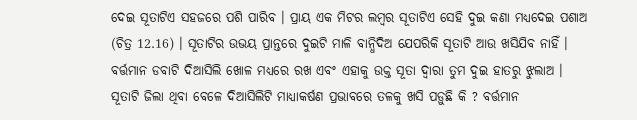ଦେଇ ସୂତାଟିଏ ସହଜରେ ପଶି ପାରିବ । ପ୍ରାୟ ଏକ ମିଟର ଲମ୍ବର ସୂତାଟିଏ ସେହି ଦୁଇ କଣା ମଧ୍ୟଦେଇ ପଶାଅ (ଚିତ୍ର 12.16) । ସୂତାଟିର ଉଭୟ ପ୍ରାନ୍ତରେ ଦୁଇଟି ମାଳି ବାନ୍ଧିଦିଅ ଯେପରିକି ସୂତାଟି ଆଉ ଖସିଯିବ ନାହିଁ । ବର୍ତ୍ତମାନ ଡବାଟି ଦିଆସିଲି ଖୋଳ ମଧ୍ୟରେ ରଖ ଏବଂ ଏହାକୁ ଉକ୍ତ ସୂତା ଦ୍ଵାରା ତୁମ ଦୁଇ ହାତରୁ ଝୁଲାଅ । ସୂତାଟି ଜିଲା ଥିବା ବେଳେ ଦିଆସିଲିଟି ମାଧ୍ୟାକର୍ଷଣ ପ୍ରଭାବରେ ତଳକୁ ଖସି ପଡ଼ୁଛି କି ? ବର୍ତ୍ତମାନ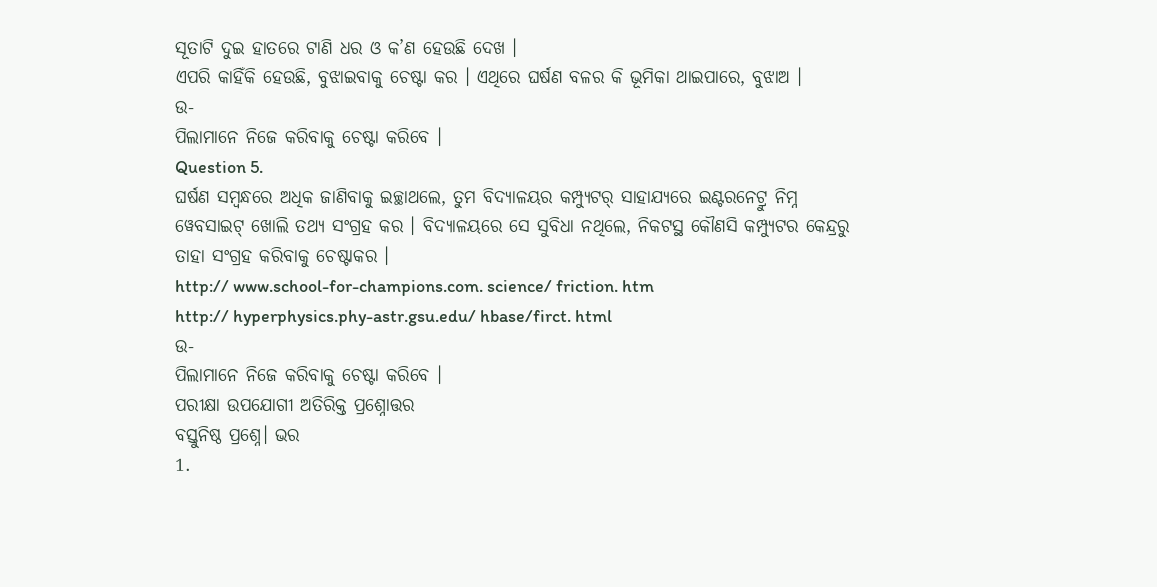ସୂତାଟି ଦୁଇ ହାତରେ ଟାଣି ଧର ଓ କ’ଣ ହେଉଛି ଦେଖ ।
ଏପରି କାହିଁକି ହେଉଛି, ବୁଝାଇବାକୁ ଚେଷ୍ଟା କର । ଏଥିରେ ଘର୍ଷଣ ବଳର କି ଭୂମିକା ଥାଇପାରେ, ବୁଝାଅ ।
ଉ-
ପିଲାମାନେ ନିଜେ କରିବାକୁ ଚେଷ୍ଟା କରିବେ ।
Question 5.
ଘର୍ଷଣ ସମ୍ବନ୍ଧରେ ଅଧିକ ଜାଣିବାକୁ ଇଚ୍ଛାଥଲେ, ତୁମ ବିଦ୍ୟାଳୟର କମ୍ପ୍ୟୁଟର୍ ସାହାଯ୍ୟରେ ଇଣ୍ଟରନେଟ୍ରୁ ନିମ୍ନ ୱେବସାଇଟ୍ ଖୋଲି ତଥ୍ୟ ସଂଗ୍ରହ କର । ବିଦ୍ୟାଳୟରେ ସେ ସୁବିଧା ନଥିଲେ, ନିକଟସ୍ଥ କୌଣସି କମ୍ପ୍ୟୁଟର କେନ୍ଦ୍ରରୁ ତାହା ସଂଗ୍ରହ କରିବାକୁ ଚେଷ୍ଟାକର ।
http:// www.school-for-champions.com. science/ friction. htm
http:// hyperphysics.phy-astr.gsu.edu/ hbase/firct. html
ଉ-
ପିଲାମାନେ ନିଜେ କରିବାକୁ ଚେଷ୍ଟା କରିବେ ।
ପରୀକ୍ଷା ଉପଯୋଗୀ ଅତିରିକ୍ତ ପ୍ରଶ୍ନୋତ୍ତର
ବସ୍ତୁନିଷ୍ଠ ପ୍ରଶ୍ନେ। ଭର
1.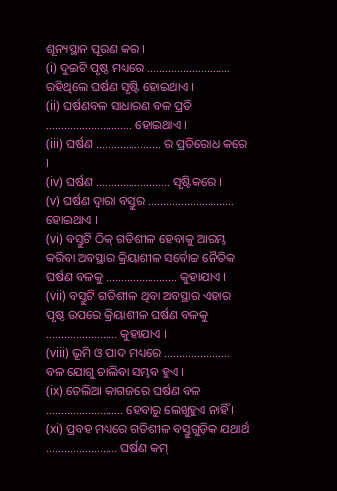ଶୂନ୍ୟସ୍ଥାନ ପୂରଣ କର ।
(i) ଦୁଇଟି ପୃଷ୍ଠ ମଧ୍ୟରେ ………………………. ରହିଥିଲେ ଘର୍ଷଣ ସୃଷ୍ଟି ହୋଇଥାଏ ।
(ii) ଘର୍ଷଣବଳ ସାଧାରଣ ବଳ ପ୍ରତି ……………………….. ହୋଇଥାଏ ।
(iii) ଘର୍ଷଣ …………………. ର ପ୍ରତିରୋଧ କରେ ।
(iv) ଘର୍ଷଣ ……………………. ସୃଷ୍ଟିକରେ ।
(v) ଘର୍ଷଣ ଦ୍ୱାରା ବସ୍ତୁର ……………………….. ହୋଇଥାଏ ।
(vi) ବସ୍ତୁଟି ଠିକ୍ ଗତିଶୀଳ ହେବାକୁ ଆରମ୍ଭ କରିବା ଅବସ୍ଥାର କ୍ରିୟାଶୀଳ ସର୍ବୋଚ୍ଚ ନୈତିକ ଘର୍ଷଣ ବଳକୁ …………………… କୁହାଯାଏ ।
(vii) ବସ୍ତୁଟି ଗତିଶୀଳ ଥିବା ଅବସ୍ଥାର ଏହାର ପୃଷ୍ଠ ଉପରେ କ୍ରିୟାଶୀଳ ଘର୍ଷଣ ବଳକୁ …………………… କୁହାଯାଏ ।
(viii) ଭୂମି ଓ ପାଦ ମଧ୍ୟରେ …………………. ବଳ ଯୋଗୁ ଚାଲିବା ସମ୍ଭବ ହୁଏ ।
(ix) ତେଲିଆ କାଗଜରେ ଘର୍ଷଣ ବଳ …………………….. ହେବାରୁ ଲେଖୁହୁଏ ନାହିଁ ।
(xi) ପ୍ରବହ ମଧ୍ୟରେ ଗତିଶୀଳ ବସ୍ତୁଗୁଡ଼ିକ ଯଥାର୍ଥ …………………… ଘର୍ଷଣ କମ୍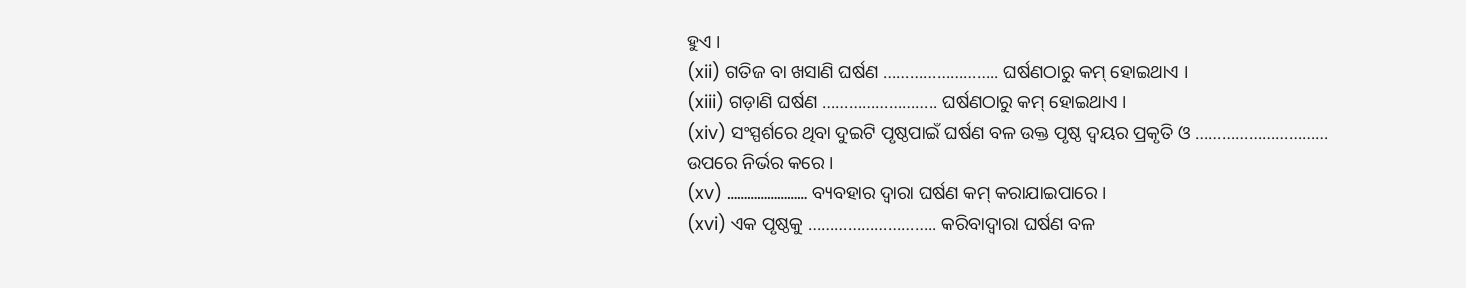ହୁଏ ।
(xii) ଗତିଜ ବା ଖସାଣି ଘର୍ଷଣ …………………….. ଘର୍ଷଣଠାରୁ କମ୍ ହୋଇଥାଏ ।
(xiii) ଗଡ଼ାଣି ଘର୍ଷଣ …………………….. ଘର୍ଷଣଠାରୁ କମ୍ ହୋଇଥାଏ ।
(xiv) ସଂସ୍ପର୍ଶରେ ଥିବା ଦୁଇଟି ପୃଷ୍ଠପାଇଁ ଘର୍ଷଣ ବଳ ଉକ୍ତ ପୃଷ୍ଠ ଦ୍ଵୟର ପ୍ରକୃତି ଓ ………………………… ଉପରେ ନିର୍ଭର କରେ ।
(xv) …………………… ବ୍ୟବହାର ଦ୍ଵାରା ଘର୍ଷଣ କମ୍ କରାଯାଇପାରେ ।
(xvi) ଏକ ପୃଷ୍ଠକୁ ……………………….. କରିବାଦ୍ଵାରା ଘର୍ଷଣ ବଳ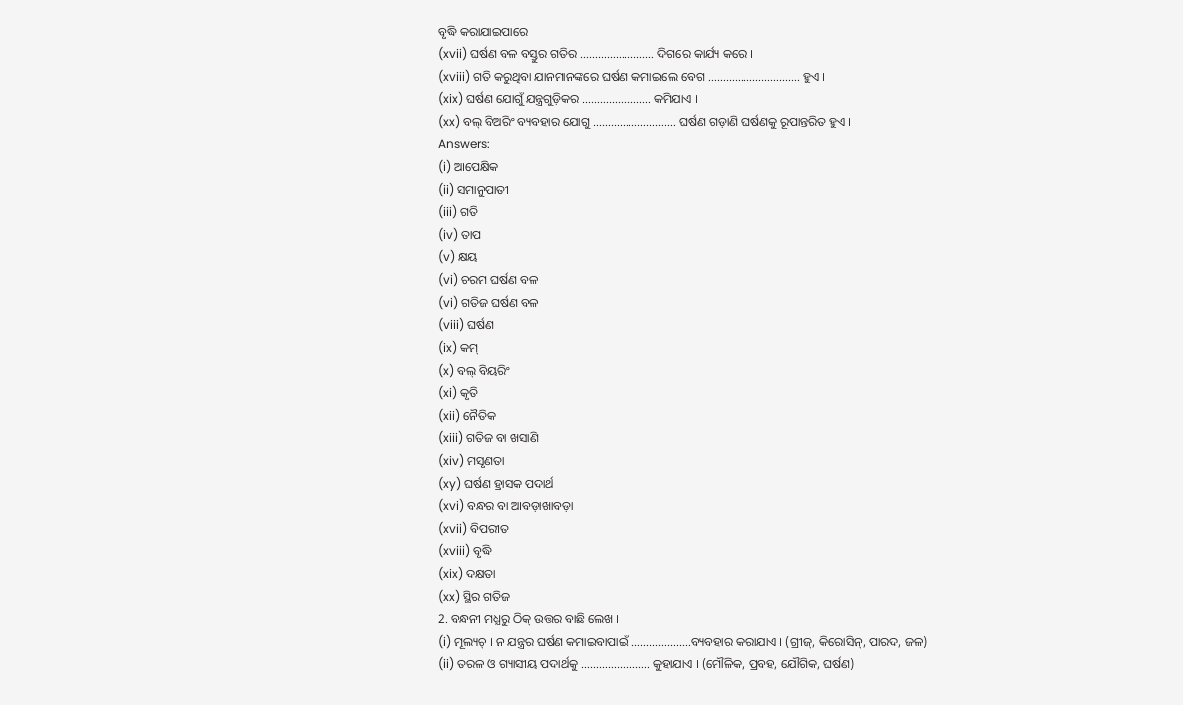ବୃଦ୍ଧି କରାଯାଇପାରେ
(xvii) ଘର୍ଷଣ ବଳ ବସ୍ତୁର ଗତିର ……………………. ଦିଗରେ କାର୍ଯ୍ୟ କରେ ।
(xviii) ଗତି କରୁଥିବା ଯାନମାନଙ୍କରେ ଘର୍ଷଣ କମାଇଲେ ବେଗ …………………………. ହୁଏ ।
(xix) ଘର୍ଷଣ ଯୋଗୁଁ ଯନ୍ତ୍ରଗୁଡ଼ିକର ………………….. କମିଯାଏ ।
(xx) ବଲ୍ ବିଅରିଂ ବ୍ୟବହାର ଯୋଗୁ ………………………. ଘର୍ଷଣ ଗଡ଼ାଣି ଘର୍ଷଣକୁ ରୂପାନ୍ତରିତ ହୁଏ ।
Answers:
(i) ଆପେକ୍ଷିକ
(ii) ସମାନୁପାତୀ
(iii) ଗତି
(iv) ତାପ
(v) କ୍ଷୟ
(vi) ଚରମ ଘର୍ଷଣ ବଳ
(vi) ଗତିଜ ଘର୍ଷଣ ବଳ
(viii) ଘର୍ଷଣ
(ix) କମ୍
(x) ବଲ୍ ବିୟରିଂ
(xi) କୃତି
(xii) ନୈତିକ
(xiii) ଗତିଜ ବା ଖସାଣି
(xiv) ମସୃଣତା
(xy) ଘର୍ଷଣ ହ୍ରାସକ ପଦାର୍ଥ
(xvi) ବନ୍ଧର ବା ଆବଡ଼ାଖାବଡ଼ା
(xvii) ବିପରୀତ
(xviii) ବୃଦ୍ଧି
(xix) ଦକ୍ଷତା
(xx) ସ୍ଥିର ଗତିଜ
2. ବନ୍ଧନୀ ମଧ୍ଯରୁ ଠିକ୍ ଉତ୍ତର ବାଛି ଲେଖ ।
(i) ମୂଲ୍ୟଚ୍ । ନ ଯନ୍ତ୍ରର ଘର୍ଷଣ କମାଇବାପାଇଁ ………………..ବ୍ୟବହାର କରାଯାଏ । (ଗ୍ରୀଜ୍, କିରୋସିନ୍, ପାରଦ, ଜଳ)
(ii) ତରଳ ଓ ଗ୍ୟାସୀୟ ପଦାର୍ଥକୁ ………………….. କୁହାଯାଏ । (ମୌଳିକ, ପ୍ରବହ, ଯୌଗିକ, ଘର୍ଷଣ)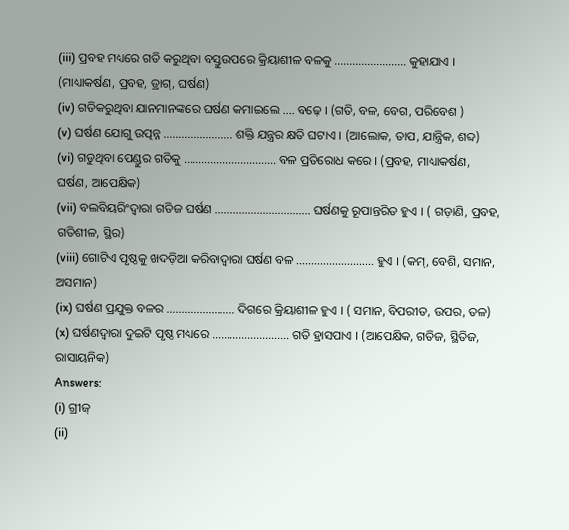(iii) ପ୍ରବହ ମଧ୍ୟରେ ଗତି କରୁଥିବା ବସ୍ତୁଉପରେ କ୍ରିୟାଶୀଳ ବଳକୁ …………………… କୁହାଯାଏ । (ମାଧ୍ୟାକର୍ଷଣ, ପ୍ରବହ, ଡ୍ରାଗ୍, ଘର୍ଷଣ)
(iv) ଗତିକରୁଥିବା ଯାନମାନଙ୍କରେ ଘର୍ଷଣ କମାଇଲେ …. ବଢ଼େ । (ଗତି, ବଳ, ବେଗ, ପରିବେଶ )
(v) ଘର୍ଷଣ ଯୋଗୁ ଉତ୍ପନ୍ନ ………………….. ଶକ୍ତି ଯନ୍ତ୍ରର କ୍ଷତି ଘଟାଏ । (ଆଲୋକ, ତାପ, ଯାନ୍ତ୍ରିକ, ଶବ୍ଦ)
(vi) ଗଡୁଥିବା ପେଣ୍ଡୁର ଗତିକୁ …………………………. ବଳ ପ୍ରତିରୋଧ କରେ । (ପ୍ରବହ, ମାଧ୍ୟାକର୍ଷଣ, ଘର୍ଷଣ, ଆପେକ୍ଷିକ)
(vii) ବଲବିୟରିଂଦ୍ଵାରା ଗତିଜ ଘର୍ଷଣ ………………………….. ଘର୍ଷଣକୁ ରୂପାନ୍ତରିତ ହୁଏ । ( ଗଡ଼ାଣି, ପ୍ରବହ, ଗତିଶୀଳ, ସ୍ଥିର)
(viii) ଗୋଟିଏ ପୃଷ୍ଠକୁ ଖଦଡ଼ିଆ କରିବାଦ୍ୱାରା ଘର୍ଷଣ ବଳ …………………….. ହୁଏ । (କମ୍, ବେଶି, ସମାନ, ଅସମାନ)
(ix) ଘର୍ଷଣ ପ୍ରଯୁକ୍ତ ବଳର ………………….. ଦିଗରେ କ୍ରିୟାଶୀଳ ହୁଏ । ( ସମାନ, ବିପରୀତ, ଉପର, ତଳ)
(x) ଘର୍ଷଣଦ୍ଵାରା ଦୁଇଟି ପୃଷ୍ଠ ମଧ୍ୟରେ …………………….. ଗତି ହ୍ରାସପାଏ । (ଆପେକ୍ଷିକ, ଗତିଜ, ସ୍ଥିତିଜ, ରାସାୟନିକ)
Answers:
(i) ଗ୍ରୀଜ୍
(ii)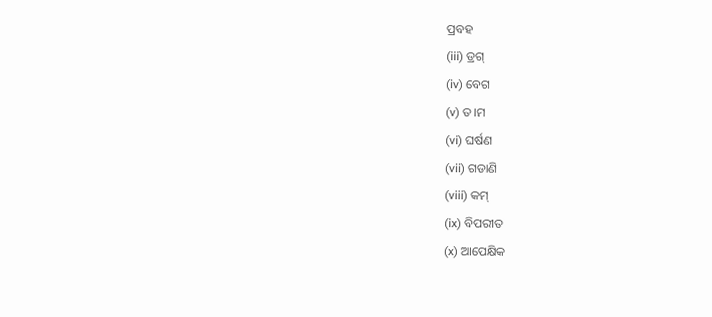ପ୍ରବହ
(iii) ଡ୍ରଗ୍
(iv) ବେଗ
(v) ତ।ମ
(vi) ଘର୍ଷଣ
(vii) ଗଡାଣି
(viii) କମ୍
(ix) ବିପରୀତ
(x) ଆପେକ୍ଷିକ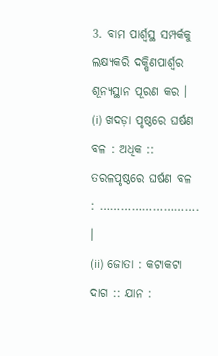3. ବାମ ପାର୍ଶ୍ୱସ୍ଥ ସମ୍ପର୍କକୁ ଲକ୍ଷ୍ୟକରି ଦକ୍ଷିଣପାର୍ଶ୍ବର ଶୂନ୍ୟସ୍ଥାନ ପୂରଣ କର ।
(i) ଖଦଡ଼ା ପୃଷ୍ଠରେ ଘର୍ଷଣ ବଳ : ଅଧିକ :: ତରଳପୃଷ୍ଠରେ ଘର୍ଷଣ ବଳ : ………………………. ।
(ii) ଜୋତା : କଟାକଟା ଦାଗ :: ଯାନ :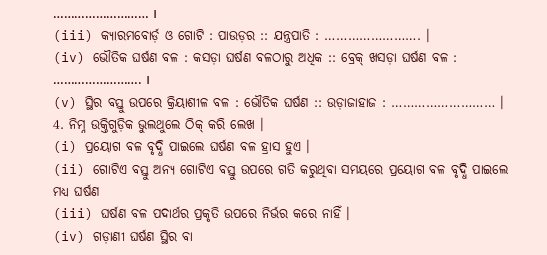……………………… ।
(iii) କ୍ୟାରମବୋର୍ଡ଼ ଓ ଗୋଟି : ପାଉଡ଼ର :: ଯନ୍ତ୍ରପାତି : ……………………. ।
(iv) ଭୌତିକ ଘର୍ଷଣ ବଳ : କସଡ଼ା ଘର୍ଷଣ ବଳଠାରୁ ଅଧିକ :: ବ୍ରେକ୍ ଖସଡ଼ା ଘର୍ଷଣ ବଳ : ……………………. ।
(v) ସ୍ଥିର ବସ୍ତୁ ଉପରେ କ୍ରିୟାଶୀଳ ବଳ : ଭୌତିକ ଘର୍ଷଣ :: ଉଡ଼ାଜାହାଜ : ……………………… ।
4. ନିମ୍ନ ଉକ୍ତିଗୁଡ଼ିକ ଭୁଲଥୁଲେ ଠିକ୍ କରି ଲେଖ ।
(i) ପ୍ରୟୋଗ ବଳ ବୃଦ୍ଧି ପାଇଲେ ଘର୍ଷଣ ବଳ ହ୍ରାସ ହୁଏ ।
(ii) ଗୋଟିଏ ବସ୍ତୁ ଅନ୍ୟ ଗୋଟିଏ ବସ୍ତୁ ଉପରେ ଗତି କରୁଥିବା ସମୟରେ ପ୍ରୟୋଗ ବଳ ବୃଦ୍ଧି ପାଇଲେ ମଧ୍ୟ ଘର୍ଷଣ
(iii) ଘର୍ଷଣ ବଳ ପଦାର୍ଥର ପ୍ରକୃତି ଉପରେ ନିର୍ଭର କରେ ନାହିଁ ।
(iv) ଗଡ଼ାଣୀ ଘର୍ଷଣ ସ୍ଥିର ବା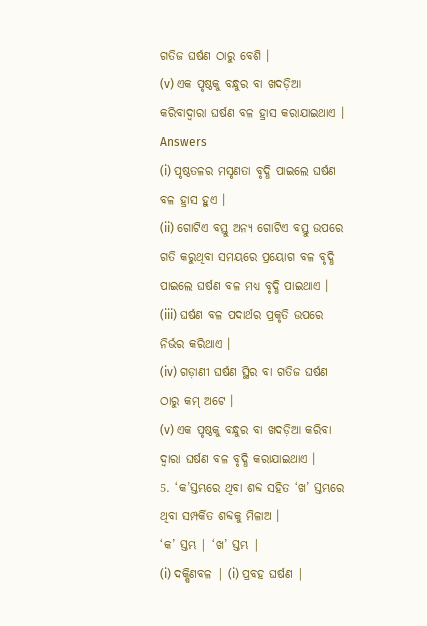ଗତିଜ ଘର୍ଷଣ ଠାରୁ ବେଶି ।
(v) ଏକ ପୃଷ୍ଠକୁ ବନ୍ଧୁର ବା ଖଦଡ଼ିଆ କରିବାଦ୍ୱାରା ଘର୍ଷଣ ବଳ ହ୍ରାସ କରାଯାଇଥାଏ ।
Answers
(i) ପୃଷ୍ଠତଳର ମସୃଣତା ବୃଦ୍ଧି ପାଇଲେ ଘର୍ଷଣ ବଳ ହ୍ରାସ ହୁଏ ।
(ii) ଗୋଟିଏ ବସ୍ତୁ ଅନ୍ୟ ଗୋଟିଏ ବସ୍ତୁ ଉପରେ ଗତି କରୁଥିବା ସମୟରେ ପ୍ରୟୋଗ ବଳ ବୃଦ୍ଧି ପାଇଲେ ଘର୍ଷଣ ବଳ ମଧ୍ୟ ବୃଦ୍ଧି ପାଇଥାଏ ।
(iii) ଘର୍ଷଣ ବଳ ପଦାର୍ଥର ପ୍ରକୃତି ଉପରେ ନିର୍ଭର କରିଥାଏ ।
(iv) ଗଡ଼ାଣୀ ଘର୍ଷଣ ସ୍ଥିର ବା ଗତିଜ ଘର୍ଷଣ ଠାରୁ କମ୍ ଅଟେ ।
(v) ଏକ ପୃଷ୍ଠକୁ ବନ୍ଧୁର ବା ଖଦଡ଼ିଆ କରିବା ଦ୍ୱାରା ଘର୍ଷଣ ବଳ ବୃଦ୍ଧି କରାଯାଇଥାଏ ।
5. ‘କ’ସ୍ତମ୍ଭରେ ଥିବା ଶବ୍ଦ ସହିତ ‘ଖ’ ସ୍ତମ୍ଭରେ ଥିବା ସମ୍ପର୍କିତ ଶବ୍ଦକୁ ମିଳାଅ ।
‘କ’ ସ୍ତମ୍ଭ | ‘ଖ’ ସ୍ତମ୍ଭ |
(i) ଦକ୍ଷିଣବଳ | (i) ପ୍ରବହ ଘର୍ଷଣ |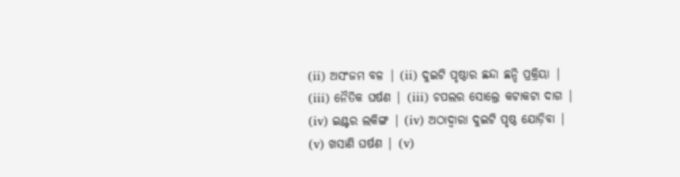(ii) ଅସଂଜମ ବଳ | (ii) ଦୁଇଟି ପୃଷ୍ଠାର ଛନ୍ଦା ଛନ୍ଦି ପ୍ରକ୍ରିୟା |
(iii) ନୈତିକ ଘର୍ଷଣ | (iii) ଚପଲର ସୋଲ୍ରେ କଟାକଟା ଦାଗ |
(iv) ଇଣ୍ଟର ଲକିଙ୍ଗ | (iv) ଅଠାଦ୍ବାରା ଦୁଇଟି ପୃଷ୍ଠ ଯୋଡ଼ିବା |
(v) ଖସାଣି ଘର୍ଷଣ | (v)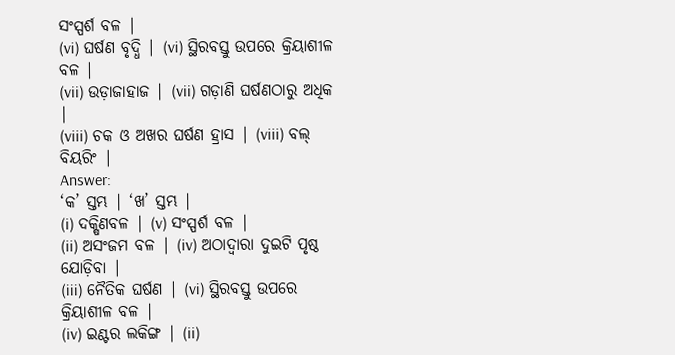ସଂସ୍ପର୍ଶ ବଳ |
(vi) ଘର୍ଷଣ ବୃଦ୍ଧି | (vi) ସ୍ଥିରବସ୍ତୁ ଉପରେ କ୍ରିୟାଶୀଳ ବଳ |
(vii) ଉଡ଼ାଜାହାଜ | (vii) ଗଡ଼ାଣି ଘର୍ଷଣଠାରୁ ଅଧିକ |
(viii) ଚକ ଓ ଅଖର ଘର୍ଷଣ ହ୍ରାସ | (viii) ବଲ୍ ବିୟରିଂ |
Answer:
‘କ’ ସ୍ତମ୍ଭ | ‘ଖ’ ସ୍ତମ୍ଭ |
(i) ଦକ୍ଷିଣବଳ | (v) ସଂସ୍ପର୍ଶ ବଳ |
(ii) ଅସଂଜମ ବଳ | (iv) ଅଠାଦ୍ବାରା ଦୁଇଟି ପୃଷ୍ଠ ଯୋଡ଼ିବା |
(iii) ନୈତିକ ଘର୍ଷଣ | (vi) ସ୍ଥିରବସ୍ତୁ ଉପରେ କ୍ରିୟାଶୀଳ ବଳ |
(iv) ଇଣ୍ଟର ଲକିଙ୍ଗ | (ii)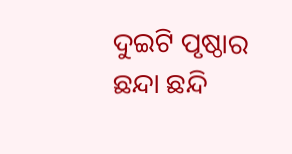ଦୁଇଟି ପୃଷ୍ଠାର ଛନ୍ଦା ଛନ୍ଦି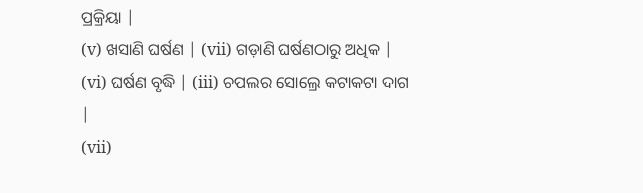ପ୍ରକ୍ରିୟା |
(v) ଖସାଣି ଘର୍ଷଣ | (vii) ଗଡ଼ାଣି ଘର୍ଷଣଠାରୁ ଅଧିକ |
(vi) ଘର୍ଷଣ ବୃଦ୍ଧି | (iii) ଚପଲର ସୋଲ୍ରେ କଟାକଟା ଦାଗ |
(vii)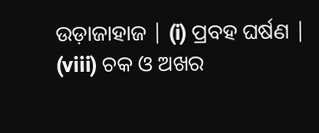ଉଡ଼ାଜାହାଜ | (i) ପ୍ରବହ ଘର୍ଷଣ |
(viii) ଚକ ଓ ଅଖର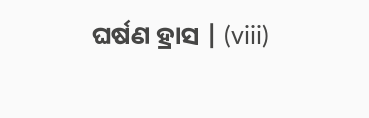ଘର୍ଷଣ ହ୍ରାସ | (viii)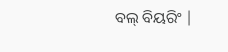ବଲ୍ ବିୟରିଂ |